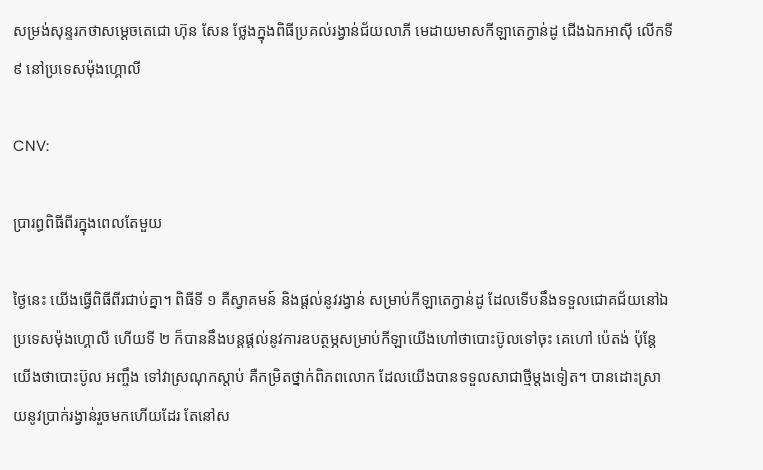សម្រង់សុន្ទរកថាសម្ដេចតេជោ ហ៊ុន សែន ថ្លែងក្នុងពិធីប្រគល់រង្វាន់ជ័យលាភី មេដាយមាសកីឡាតេក្វាន់ដូ ជើងឯកអាស៊ី លើកទី ៩ នៅប្រទេសម៉ុងហ្គោលី

CNV:

ប្រារព្ធពិធីពីរក្នុងពេលតែមួយ

ថ្ងៃនេះ យើងធ្វើពិធីពីរជាប់គ្នា។ ពិធីទី ១ គឺស្វាគមន៍ និងផ្តល់នូវរង្វាន់ សម្រាប់កីឡាតេក្វាន់ដូ ដែលទើបនឹងទទួលជោគជ័យនៅឯប្រទេសម៉ុងហ្គោលី ហើយទី ២ ក៏បាននឹងបន្តផ្តល់នូវការឧបត្ថម្ភសម្រាប់កីឡាយើងហៅថាបោះប៊ូលទៅចុះ គេហៅ ប៉េតង់ ប៉ុន្តែ យើងថាបោះប៊ូល អញ្ចឹង ទៅវាស្រណុកស្តាប់ គឺកម្រិតថ្នាក់ពិភពលោក ដែលយើងបានទទួលសាជាថ្មីម្តងទៀត។ បានដោះស្រាយនូវប្រាក់រង្វាន់រួចមកហើយដែរ តែនៅស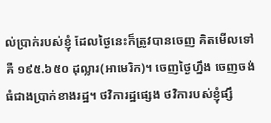ល់ប្រាក់របស់ខ្ញុំ ដែលថ្ងៃនេះក៏ត្រូវបានចេញ គិតមើលទៅ គឺ ១៩៥.៦៥០ ដុល្លារ(អាមេរិក)។ ចេញថ្ងៃហ្នឹង ចេញចង់ធំជាងប្រាក់ខាងរដ្ឋ។ ថវិការដ្ឋផ្សេង ថវិការបស់ខ្ញុំផ្សឹ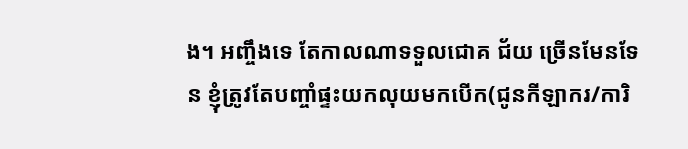ង។ អញ្ចឹងទេ តែកាលណាទទួលជោគ ជ័យ ច្រើនមែនទែន ខ្ញុំត្រូវតែបញ្ចាំផ្ទះយកលុយមកបើក(ជូនកីឡាករ/ការិ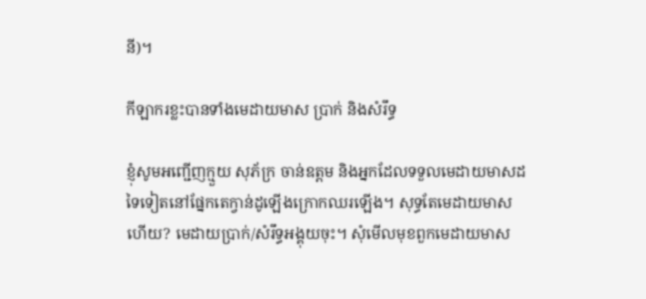នី)។

កីឡាករខ្លះបានទាំងមេដាយមាស ប្រាក់ និងសំរឹទ្ធ

ខ្ញុំសូមអញ្ជើញក្មួយ សុភ័ក្រ ចាន់ឧត្តម និងអ្នកដែលទទួលមេដាយមាសដទៃទៀតនៅផ្នែកតេក្វាន់ដូឡើងក្រោកឈរឡើង។ សុទ្ធតែមេដាយមាសហើយ? មេដាយប្រាក់/សំរឹទ្ធអង្គុយចុះ។ សុំមើលមុខពួកមេដាយមាស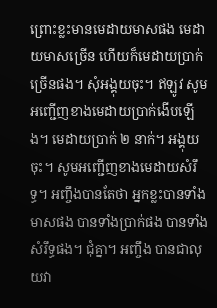ព្រោះខ្លះមានមេដាយមាសផង មេដាយមាសច្រើន ហើយក៏មេដាយប្រាក់ច្រើនផង។ សុំអង្គុយចុះ។ ឥឡូវ សូមអញ្ជើញខាងមេដាយប្រាក់ងើបឡើង។ មេដាយប្រាក់ ២ នាក់។ អង្គុយចុះ។ សូមអញ្ជើញខាងមេដាយសំរឹទ្ធ។ អញ្ចឹងបានតែថា អ្នកខ្លះបានទាំងមាសផង បានទាំងប្រាក់ផង បានទាំងសំរឹទ្ធផង។ ជុំគ្នា។ អញ្ចឹង បានជាលុយវា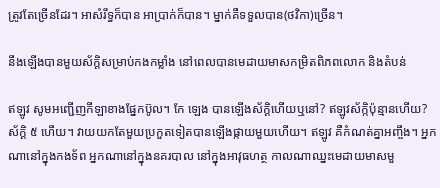ត្រូវតែច្រើនដែរ។ អាសំរឹទ្ធក៏បាន អាប្រាក់ក៏បាន។ ម្នាក់គឺទទួលបាន(ថវិកា)ច្រើន។

នឹងឡើងបានមួយស័ក្តិសម្រាប់កងកម្លាំង នៅពេលបានមេដាយមាសកម្រិតពិភពលោក និងតំបន់

ឥឡូវ សូមអញ្ជើញកីឡាខាងផ្នែកប៊ូល។ កែ ឡេង បានឡើងស័ក្តិហើយឬនៅ? ឥឡូវស័ក្កិប៉ុន្មានហើយ? ស័ក្តិ ៥ ហើយ។ វាយយកតែមួយប្រកួតទៀតបានឡើងផ្កាយមួយហើយ។ ឥឡូវ គឺកំណត់គ្នាអញ្ចឹង។ អ្នកណានៅក្នុងកងទ័ព អ្នកណានៅក្នុងនគរបាល នៅក្នុងអាវុធហត្ថ កាលណាឈ្នះមេដាយមាសមួ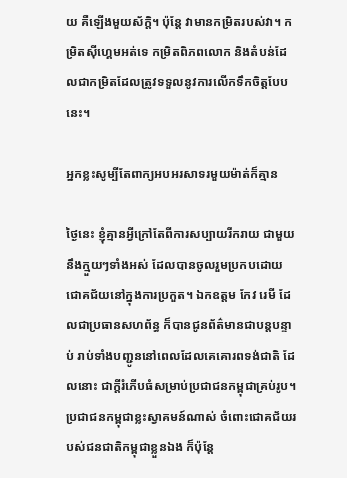យ គឺឡើងមួយស័ក្តិ។ ប៉ុន្តែ វាមានកម្រិតរបស់វា។ កម្រិតស៊ីហ្គេមអត់ទេ កម្រិតពិភពលោក និងតំបន់ដែលជាកម្រិតដែលត្រូវទទួលនូវការលើកទឹកចិត្តបែបនេះ។

អ្នកខ្លះសូម្បីតែពាក្យអបអរសាទរមួយម៉ាត់ក៏គ្មាន

ថ្ងៃនេះ ខ្ញុំគ្មានអ្វីក្រៅតែពីការសប្បាយរីករាយ ជាមួយនឹងក្មួយៗទាំងអស់ ដែលបានចូលរួមប្រកបដោយជោគជ័យនៅក្នុងការប្រកួត។ ឯកឧត្តម កែវ រេមី ដែលជាប្រធានសហព័ន្ធ ក៏បានជូនព័ត៌មានជាបន្តបន្ទាប់ រាប់ទាំងបញ្ជូននៅពេលដែលគេគោរពទង់ជាតិ ដែលនោះ ជាក្តីរំភើបធំសម្រាប់ប្រជាជនកម្ពុជាគ្រប់រូប។ ប្រជាជនកម្ពុជាខ្លះស្វាគមន៍ណាស់ ចំពោះជោគជ័យរបស់ជនជាតិកម្ពុជាខ្លួនឯង ក៏ប៉ុន្តែ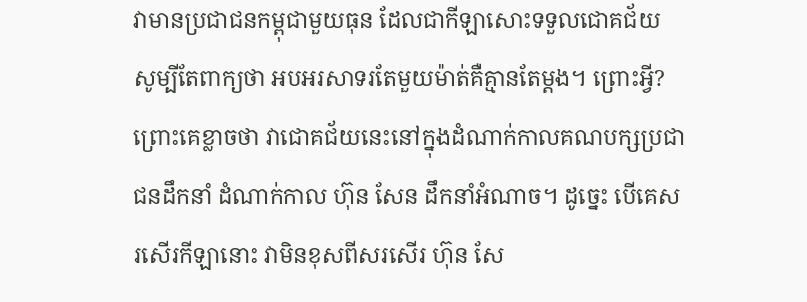វាមានប្រជាជនកម្ពុជាមួយធុន ដែលជាកីឡាសោះទទួលជោគជ័យ សូម្បីតែពាក្យថា អបអរសាទរតែមួយម៉ាត់គឺគ្មានតែម្តង។ ព្រោះអ្វី? ព្រោះគេខ្លាចថា វាជោគជ័យនេះនៅក្នុងដំណាក់កាលគណបក្សប្រជាជនដឹកនាំ ដំណាក់កាល ហ៊ុន សែន ដឹកនាំអំណាច។ ដូច្នេះ បើគេសរសើរកីឡានោះ វាមិនខុសពីសរសើរ ហ៊ុន សែ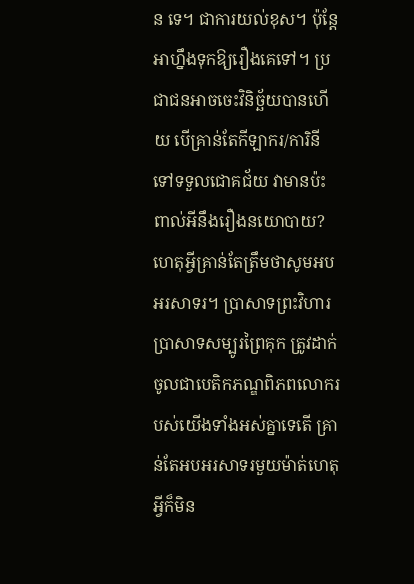ន ទេ។ ជាការយល់ខុស។ ប៉ុន្តែ អាហ្នឹងទុកឱ្យរឿងគេទៅ។ ប្រជាជនអាចចេះវិនិច្ឆ័យបានហើយ បើគ្រាន់តែកីឡាករ/ការិនីទៅទទួលជោគជ័យ វាមានប៉ះពាល់អីនឹងរឿងនយោបាយ? ហេតុអ្វីគ្រាន់តែត្រឹមថាសូមអបអរសាទរ។ ប្រាសាទព្រះវិហារ ប្រាសាទសម្បូរព្រៃគុក ត្រូវដាក់ចូលជាបេតិកភណ្ឌពិភពលោករបស់យើងទាំងអស់គ្នាទេតើ គ្រាន់តែអបអរសាទរមួយម៉ាត់ហេតុអ្វីក៏មិន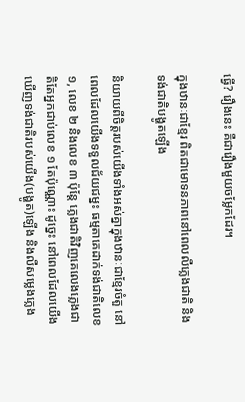ធ្វើ? រឿងនេះ គឺជារឿងមួយចម្លែកដែរ។

ក្នុងឋានៈជាខ្មែរ ពិតជាមោទនភាពនៅពេលលឺភ្លេងជាតិ និងទង់ជាតិបង្ហូតឡើង

និយាយពីចិត្តរបស់យើងទាំងអស់គ្នាក្នុងឋានៈជាខ្មែរចំតួ នៅពេលដែលយើងទទួលជ័យជម្នះ ធម្មតាគេដាក់ទង់ជាតិលេខ ១, លេខ ២ និងលេខ ៣ ប៉ុន្តែ ភ្លេងជាតិវិញគេលេងភ្លេងជាតិតែអ្នកជាប់លេខ ១ តែប៉ុណ្ណោះ ដូច្នេះ នៅពេលដែលយើងឃើញទង់ជាតិរបស់យើង(បង្ហូត)ឡើង និងលឺសម្លេងភ្លេង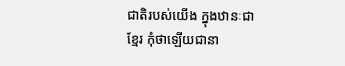ជាតិរបស់យើង ក្នុងឋានៈជាខ្មែរ កុំថាឡើយជានា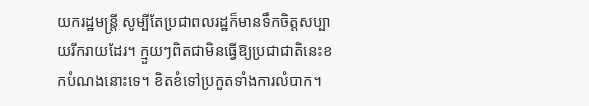យករដ្ឋមន្ត្រី សូម្បីតែប្រជាពលរដ្ឋក៏មានទឹកចិត្តសប្បាយរីករាយដែរ។ ក្មួយៗពិតជាមិនធ្វើឱ្យប្រជាជាតិនេះខកបំណងនោះទេ។ ខិតខំទៅប្រកួតទាំងការលំបាក។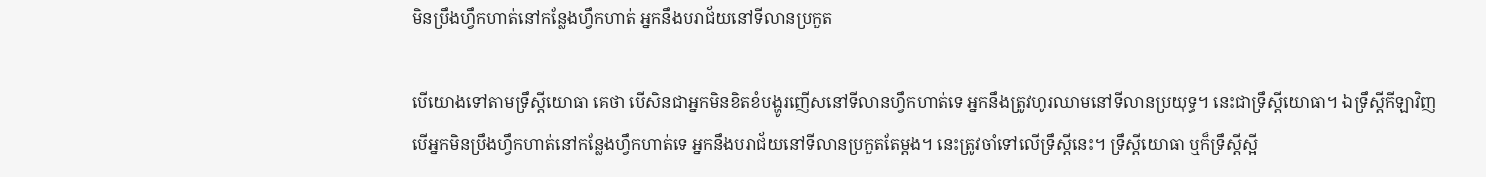មិនប្រឹងហ្វឹកហាត់នៅកន្លែងហ្វឹកហាត់ អ្នកនឹងបរាជ័យនៅទីលានប្រកួត

បើយោងទៅតាមទ្រឹស្តីយោធា គេថា បើសិនជាអ្នកមិនខិតខំបង្ហូរញើសនៅទីលានហ្វឹកហាត់ទេ អ្នកនឹងត្រូវហូរឈាមនៅទីលានប្រយុទ្ធ។ នេះជាទ្រឹស្តីយោធា។ ឯទ្រឹស្តីកីឡាវិញ បើអ្នកមិនប្រឹងហ្វឹកហាត់នៅកន្លែងហ្វឹកហាត់ទេ អ្នកនឹងបរាជ័យនៅទីលានប្រកួតតែម្តង។ នេះត្រូវចាំទៅលើទ្រឹស្តីនេះ។ ទ្រឹស្តីយោធា ឬក៏ទ្រឹស្តីស្អី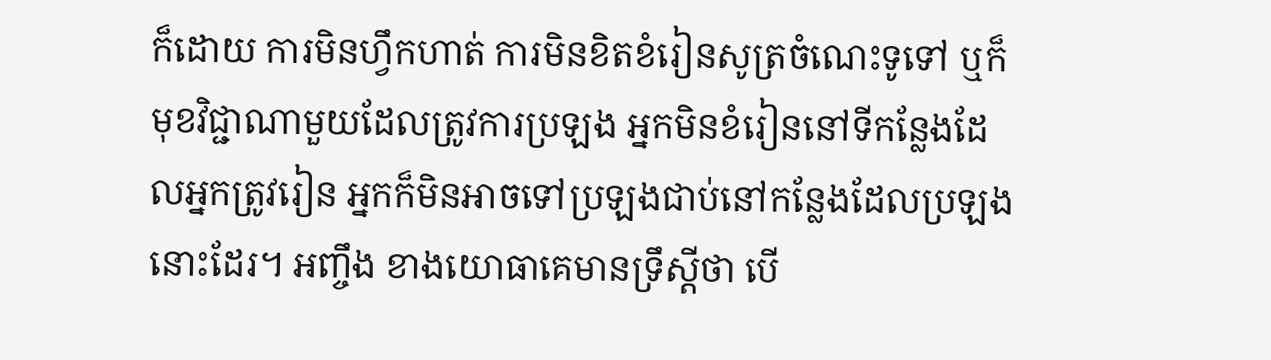ក៏ដោយ ការមិនហ្វឹកហាត់ ការមិនខិតខំរៀនសូត្រចំណេះទូទៅ ឬក៏មុខវិជ្ជាណាមួយដែលត្រូវការប្រឡង អ្នកមិនខំរៀននៅទីកន្លែងដែលអ្នកត្រូវរៀន អ្នកក៏មិនអាចទៅប្រឡងជាប់នៅកន្លែងដែលប្រឡងនោះដែរ។ អញ្ចឹង ខាងយោធាគេមានទ្រឹស្តីថា បើ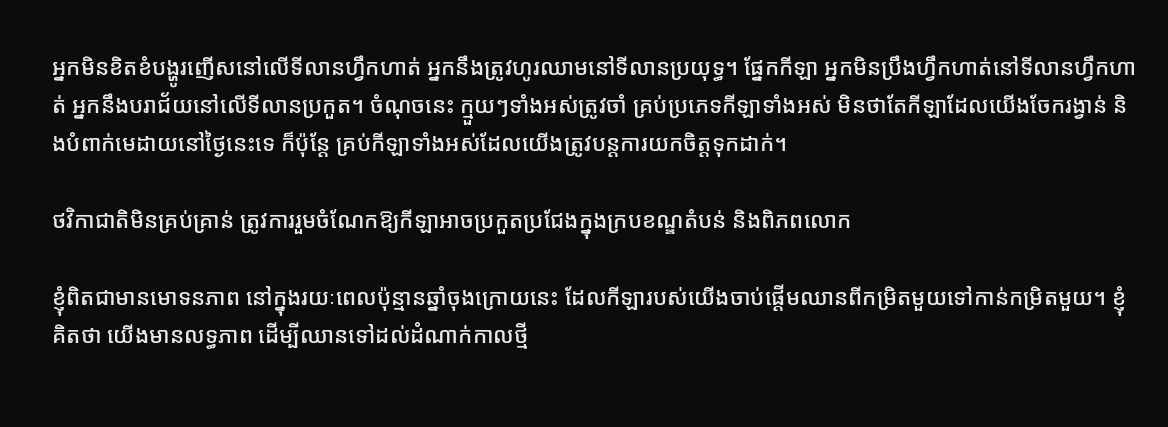អ្នកមិនខិតខំបង្ហូរញើសនៅលើទីលានហ្វឹកហាត់ អ្នកនឹងត្រូវហូរឈាមនៅទីលានប្រយុទ្ធ។ ផ្នែកកីឡា អ្នកមិនប្រឹងហ្វឹកហាត់នៅទីលានហ្វឹកហាត់ អ្នកនឹងបរាជ័យនៅលើទីលានប្រកួត។ ចំណុចនេះ ក្មួយៗទាំងអស់ត្រូវចាំ គ្រប់ប្រភេទកីឡាទាំងអស់ មិនថាតែកីឡាដែលយើងចែករង្វាន់ និងបំពាក់មេដាយនៅថ្ងៃនេះទេ ក៏ប៉ុន្តែ គ្រប់កីឡាទាំងអស់ដែលយើងត្រូវបន្តការយកចិត្តទុកដាក់។

ថវិកាជាតិមិនគ្រប់គ្រាន់ ត្រូវការរួមចំណែកឱ្យកីឡាអាចប្រកួតប្រជែងក្នុងក្របខណ្ឌតំបន់ និងពិភពលោក

ខ្ញុំពិតជាមានមោទនភាព នៅក្នុងរយៈពេលប៉ុន្មានឆ្នាំចុងក្រោយនេះ ដែលកីឡារបស់យើងចាប់ផ្តើមឈានពីកម្រិតមួយទៅកាន់កម្រិតមួយ។ ខ្ញុំគិតថា យើងមានលទ្ធភាព ដើម្បីឈានទៅដល់ដំណាក់កាលថ្មី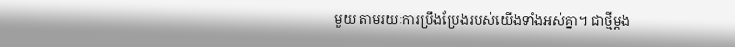មួយ តាមរយៈការប្រឹងប្រែងរបស់យើងទាំងអស់គ្នា។ ជាថ្មីម្តង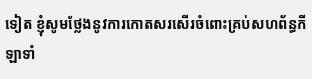ទៀត ខ្ញុំសូមថ្លែងនូវការកោតសរសើរចំពោះគ្រប់សហព័ន្ធកីឡាទាំ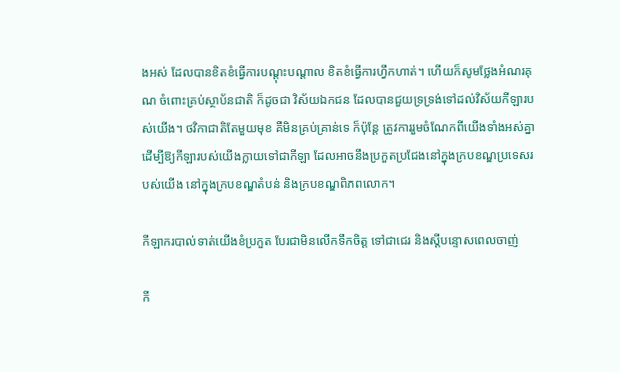ងអស់ ដែលបានខិតខំធ្វើការបណ្តុះបណ្តាល ខិតខំធ្វើការហ្វឹកហាត់។ ហើយក៏សូមថ្លែងអំណរគុណ ចំពោះគ្រប់ស្ថាប័នជាតិ ក៏ដូចជា វិស័យឯកជន ដែលបានជួយទ្រទ្រង់ទៅដល់វិស័យកីឡារបស់យើង។ ថវិកាជាតិតែមួយមុខ គឺមិនគ្រប់គ្រាន់ទេ ក៏ប៉ុន្តែ ត្រូវការរួមចំណែកពីយើងទាំងអស់គ្នា ដើម្បីឱ្យកីឡារបស់យើងក្លាយទៅជាកីឡា ដែលអាចនឹងប្រកួតប្រជែងនៅក្នុងក្របខណ្ឌប្រទេសរបស់យើង នៅក្នុងក្របខណ្ឌតំបន់ និងក្របខណ្ឌពិភពលោក។

កីឡាករបាល់ទាត់យើងខំប្រកួត បែរជាមិនលើកទឹកចិត្ត ទៅជាជេរ និងស្តីបន្ទោសពេលចាញ់

កី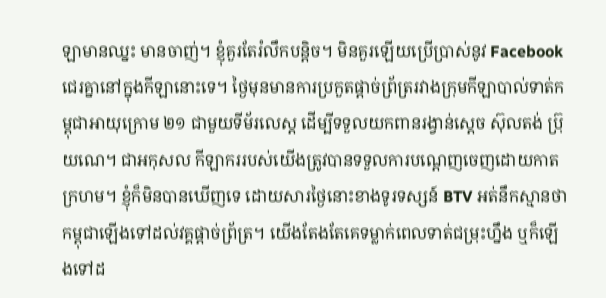ឡាមានឈ្នះ មានចាញ់។ ខ្ញុំគួរតែរំលឹកបន្តិច។ មិនគួរឡើយប្រើប្រាស់នូវ Facebook ជេរគ្នានៅក្នុងកីឡានោះទេ។ ថ្ងៃមុនមានការប្រកួតផ្តាច់ព្រ័ត្ររវាងក្រុមកីឡាបាល់ទាត់កម្ពុជាអាយុក្រោម ២១ ជាមួយទីម័រលេស្ត ដើម្បីទទួលយកពានរង្វាន់ស្តេច ស៊ុលតង់ ប្រ៊ុយណេ។ ជាអកុសល កីឡាកររបស់យើងត្រូវបានទទួលការបណ្តេញចេញដោយកាតក្រហម។ ខ្ញុំក៏មិនបានឃើញទេ ដោយសារថ្ងៃនោះខាងទូរទស្សន៍ BTV អត់នឹកស្មានថាកម្ពុជាឡើងទៅដល់វគ្គផ្តាច់ព្រ័ត្រ។ យើងតែងតែគេទម្លាក់ពេលទាត់ជម្រុះហ្នឹង ឬក៏ឡើងទៅដ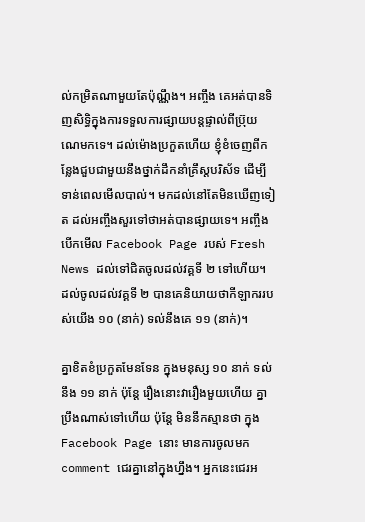ល់កម្រិតណាមួយតែប៉ុណ្ណឹង។ អញ្ចឹង គេអត់បានទិញសិទ្ធិក្នុងការទទួលការផ្សាយបន្តផ្ទាល់ពីប្រ៊ុយណេមកទេ។ ដល់ម៉ោងប្រកួតហើយ ខ្ញុំខំចេញពីកន្លែងជួបជាមួយនឹងថ្នាក់ដឹកនាំគ្រឹស្តបរិស័ទ ដើម្បីទាន់ពេលមើលបាល់។ មកដល់នៅតែមិនឃើញទៀត ដល់អញ្ចឹងសួរទៅថាអត់បានផ្សាយទេ។ អញ្ចឹង បើកមើល Facebook Page របស់ Fresh News ដល់ទៅជិតចូលដល់វគ្គទី ២ ទៅហើយ។ ដល់ចូលដល់វគ្គទី ២ បានគេនិយាយថាកីឡាកររបស់យើង ១០ (នាក់) ទល់នឹងគេ ១១ (នាក់)។

គ្នាខិតខំប្រកួតមែនទែន ក្នុងមនុស្ស ១០ នាក់ ទល់នឹង ១១ នាក់ ប៉ុន្តែ រឿងនោះវារឿងមួយហើយ គ្នាប្រឹងណាស់ទៅហើយ ប៉ុន្តែ មិននឹកស្មានថា ក្នុង Facebook Page នោះ មានការចូលមក comment ជេរគ្នានៅក្នុងហ្នឹង។ អ្នកនេះជេរអ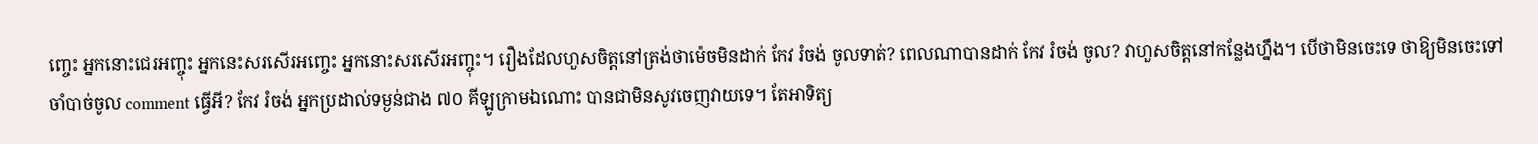ញ្ចេះ អ្នកនោះជេរអញ្ចុះ អ្នកនេះសរសើរអញ្ចេះ អ្នកនោះសរសើរអញ្ចុះ។ រឿងដែលហួសចិត្តនៅត្រង់ថាម៉េចមិនដាក់ កែវ រំចង់ ចូលទាត់? ពេលណាបានដាក់ កែវ រំចង់ ចូល? វាហួសចិត្តនៅកន្លែងហ្នឹង។ បើថាមិនចេះទេ ថាឱ្យមិនចេះទៅ ចាំបាច់ចូល comment ធ្វើអី? កែវ រំចង់ អ្នកប្រដាល់ទម្ងន់ជាង ៧០ គីឡូក្រាមឯណោះ បានជាមិនសូវចេញវាយទេ។ តែអាទិត្យ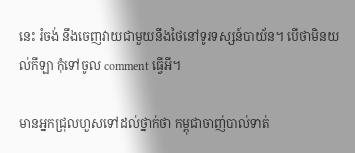នេះ រំចង់ នឹងចេញវាយជាមួយនឹងថៃនៅទូរទស្សន៍បាយ័ន។ បើថាមិនយល់កីឡា កុំទៅចូល comment ធ្វើអី។

មានអ្នកជ្រុលហួសទៅដល់ថ្នាក់ថា កម្ពុជាចាញ់បាល់ទាត់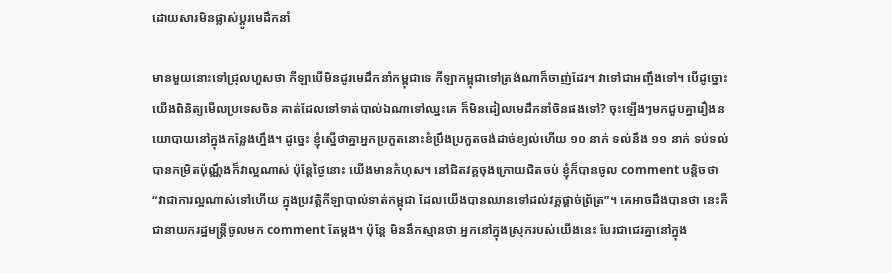ដោយសារមិនផ្លាស់ប្តូរមេដឹកនាំ

មានមួយនោះទៅជ្រុលហួសថា កីឡាបើមិនដូរមេដឹកនាំកម្ពុជាទេ កីឡាកម្ពុជាទៅត្រង់ណាក៏ចាញ់ដែរ។ វាទៅជាអញ្ចឹងទៅ។ បើដូច្នោះ យើងពិនិត្យមើលប្រទេសចិន គាត់ដែលទៅទាត់បាល់ឯណាទៅឈ្នះគេ ក៏មិនដៀលមេដឹកនាំចិនផងទៅ? ចុះឡើងៗមកជួបគ្នារឿងនយោបាយនៅក្នុងកន្លែងហ្នឹង។ ដូច្នេះ ខ្ញុំស្នើថាគ្នាអ្នកប្រកួតនោះខំប្រឹងប្រកួតចង់ដាច់ខ្យល់ហើយ ១០ នាក់ ទល់នឹង ១១ នាក់ ទប់ទល់បានកម្រិតប៉ុណ្ណឹងក៏វាល្អណាស់ ប៉ុន្តែថ្ងៃនោះ យើងមានកំហុស។ នៅជិតវគ្គចុងក្រោយជិតចប់ ខ្ញុំក៏បានចូល comment បន្តិចថា “វាជាការល្អណាស់ទៅហើយ ក្នុងប្រវត្តិកីឡាបាល់ទាត់កម្ពុជា ដែលយើងបានឈានទៅដល់វគ្គផ្តាច់ព្រ័ត្រ”។ គេអាចដឹងបានថា នេះគឺជានាយករដ្ឋមន្រ្តីចូលមក comment តែម្តង។ ប៉ុន្តែ មិននឹកស្មានថា អ្នកនៅក្នុងស្រុករបស់យើងនេះ បែរជាជេរគ្នានៅក្នុង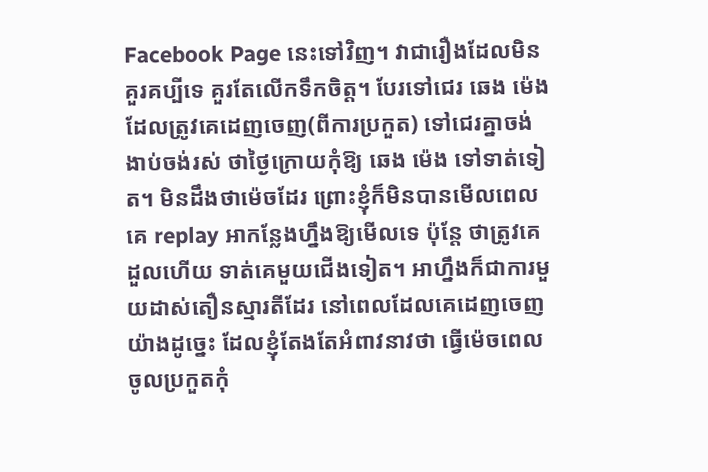Facebook Page នេះទៅវិញ។ វាជារឿងដែលមិនគួរគប្បីទេ គួរតែលើកទឹកចិត្ត។ បែរទៅជេរ ឆេង ម៉េង ដែលត្រូវគេដេញចេញ(ពីការប្រកួត) ទៅជេរគ្នាចង់ងាប់ចង់រស់ ថាថ្ងៃក្រោយកុំឱ្យ ឆេង ម៉េង ទៅទាត់ទៀត។ មិនដឹងថាម៉េចដែរ ព្រោះខ្ញុំក៏មិនបានមើលពេលគេ replay អាកន្លែងហ្នឹងឱ្យមើលទេ ប៉ុន្តែ ថាត្រូវគេដួលហើយ ទាត់គេមួយជើងទៀត។ អាហ្នឹងក៏ជាការមួយដាស់តឿនស្មារតីដែរ នៅពេលដែលគេដេញចេញយ៉ាងដូច្នេះ ដែលខ្ញុំតែងតែអំពាវនាវថា ធ្វើម៉េចពេលចូលប្រកួតកុំ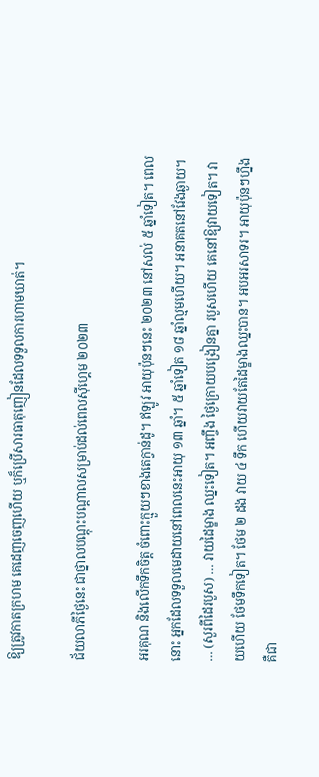ឱ្យត្រូវកាតក្រហម គេដេញចេញហើយ ឬក៏ប្រើសារធាតុញៀនដែលទទួលការហាមឃាត់។

ជ័យលាភីថ្ងៃនេះ ជាថ្នាលបណ្តុះបណ្តាលសម្រាប់ដល់ពេលស៊ីហ្គេម ២០២៣

អរគុណ និងលើកទឹកចិត្ត ចំពោះក្មួយៗខាងតេក្វាន់ដូ។ ឥឡូវ អាយុប៉ុនៗនេះ ២០២៣ នៅសល់ ៥ ឆ្នាំទៀត។ ពេលនោះ អ្នកដែលទទួលមេដាយនៅពេលនេះអាយុ ១៣ ឆ្នាំ។ ៥ ឆ្នាំទៀត ១៨ ឆ្នាំល្មមហើយ។ អនាគតនៅវែងឆ្ងាយ។ … (សួរពីដៃរបួស) … វាយដៃម្ខាង ឈ្នះទៀត។ អញ្ចឹង ថ្ងៃក្រោយបង្រៀនគ្នា របួសហើយ គេនៅឱ្យវាយទៀត។ វាយហើយ ថែមទឹកទៀត។ ថែម ២ ដង វាយ ៤ ទឹក ហើយវាយតែដៃម្ខាងឈ្នះបាន។ អបអរសាទរ។ អាយុប៉ុនៗហ្នឹង គឺជា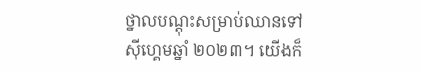ថ្នាលបណ្តុះសម្រាប់ឈានទៅស៊ីហ្គេមឆ្នាំ ២០២៣។ យើងក៏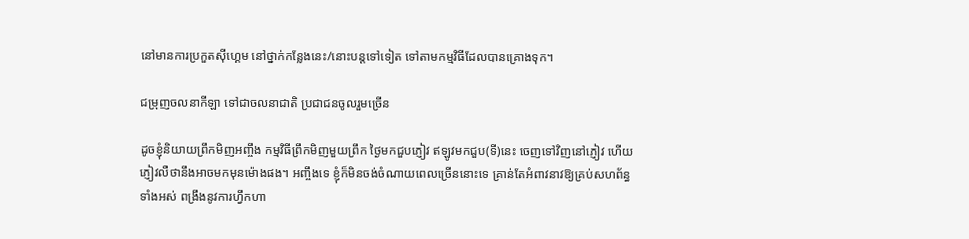នៅមានការប្រកួតស៊ីហ្គេម នៅថ្នាក់កន្លែងនេះ/នោះបន្តទៅទៀត ទៅតាមកម្មវិធីដែលបានគ្រោងទុក។

ជម្រុញចលនាកីឡា ទៅជាចលនាជាតិ ប្រជាជនចូលរួមច្រើន

ដូចខ្ញុំនិយាយព្រឹកមិញអញ្ចឹង កម្មវិធីព្រឹកមិញមួយព្រឹក ថ្ងៃមកជួបភ្ញៀវ ឥឡូវមកជួប(ទី)នេះ ចេញទៅវិញនៅភ្ញៀវ ហើយភ្ញៀវលឺថានឹងអាចមកមុនម៉ោងផង។ អញ្ចឹងទេ ខ្ញុំក៏មិនចង់ចំណាយពេលច្រើននោះទេ គ្រាន់តែអំពាវនាវឱ្យគ្រប់សហព័ន្ធទាំងអស់ ពង្រឹងនូវការហ្វឹកហា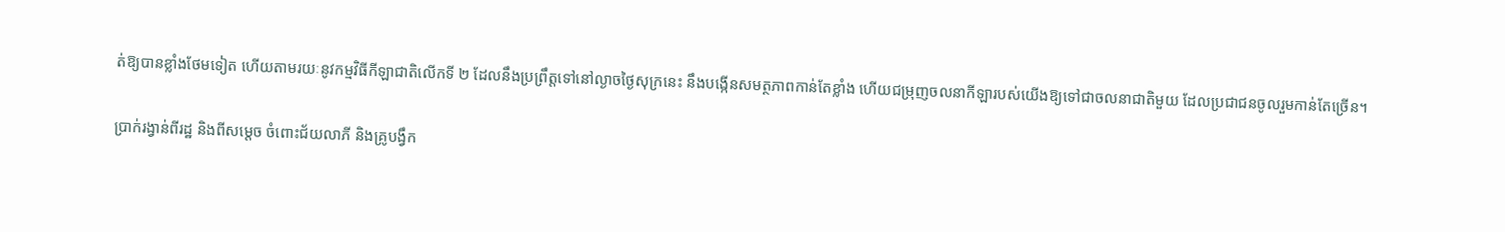ត់ឱ្យបានខ្លាំងថែមទៀត ហើយតាមរយៈនូវកម្មវិធីកីឡាជាតិលើកទី ២ ដែលនឹងប្រព្រឹត្តទៅនៅល្ងាចថ្ងៃសុក្រនេះ នឹងបង្កើនសមត្ថភាពកាន់តែខ្លាំង ហើយជម្រុញចលនាកីឡារបស់យើងឱ្យទៅជាចលនាជាតិមួយ ដែលប្រជាជនចូលរួមកាន់តែច្រើន។

ប្រាក់រង្វាន់ពីរដ្ឋ និងពីសម្តេច ចំពោះជ័យលាភី និងគ្រូបង្វឹក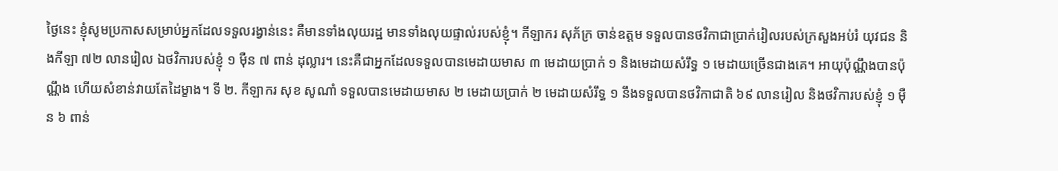ថ្ងៃនេះ ខ្ញុំសូមប្រកាសសម្រាប់អ្នកដែលទទួលរង្វាន់នេះ គឺមានទាំងលុយរដ្ឋ មានទាំងលុយផ្ទាល់របស់ខ្ញុំ។ កីឡាករ សុភ័ក្រ ចាន់ឧត្តម ទទួលបានថវិកាជាប្រាក់រៀលរបស់ក្រសួងអប់រំ យុវជន និងកីឡា ៧២ លានរៀល ឯថវិការបស់ខ្ញុំ ១ ម៉ឺន ៧ ពាន់ ដុល្លារ។ នេះគឺជាអ្នកដែលទទួលបានមេដាយមាស ៣ មេដាយប្រាក់ ១ និងមេដាយសំរឹទ្ធ ១ មេដាយច្រើនជាងគេ។ អាយុប៉ុណ្ណឹងបានប៉ុណ្ណឹង ហើយសំខាន់វាយតែដៃម្ខាង។ ទី ២. កីឡាករ សុខ សូណាំ ទទួលបានមេដាយមាស ២ មេដាយប្រាក់ ២ មេដាយសំរឹទ្ធ ១ នឹងទទួលបានថវិកាជាតិ ៦៩ លានរៀល និងថវិការបស់ខ្ញុំ ១ ម៉ឺន ៦ ពាន់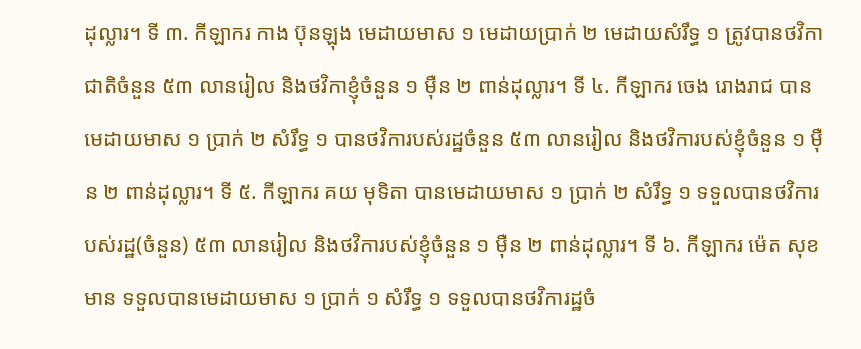ដុល្លារ។ ទី ៣. កីឡាករ កាង ប៊ុនឡុង មេដាយមាស ១ មេដាយប្រាក់ ២ មេដាយសំរឹទ្ធ ១ ត្រូវបានថវិកាជាតិចំនួន ៥៣ លានរៀល និងថវិកាខ្ញុំចំនួន ១ ម៉ឺន ២ ពាន់ដុល្លារ។ ទី ៤. កីឡាករ ចេង រោងរាជ បានមេដាយមាស ១ ប្រាក់ ២ សំរឹទ្ធ ១ បានថវិការបស់រដ្ឋចំនួន ៥៣ លានរៀល និងថវិការបស់ខ្ញុំចំនួន ១ ម៉ឺន ២ ពាន់ដុល្លារ។ ទី ៥. កីឡាករ គយ មុទិតា បានមេដាយមាស ១ ប្រាក់ ២ សំរឹទ្ធ ១ ទទួលបានថវិការបស់រដ្ឋ(ចំនួន) ៥៣ លានរៀល និងថវិការបស់ខ្ញុំចំនួន ១ ម៉ឺន ២ ពាន់ដុល្លារ។ ទី ៦. កីឡាករ ម៉េត សុខមាន ទទួលបានមេដាយមាស ១ ប្រាក់ ១ សំរឹទ្ធ ១ ទទួលបានថវិការដ្ឋចំ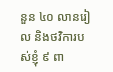នួន ៤០ លានរៀល និងថវិការបស់ខ្ញុំ ៩ ពា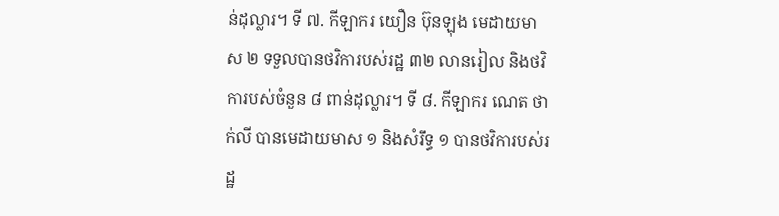ន់ដុល្លារ។ ទី ៧. កីឡាករ យឿន ប៊ុនឡុង មេដាយមាស ២ ទទួលបានថវិការបស់រដ្ឋ ៣២ លានរៀល និងថវិការបស់ចំនួន ៨ ពាន់ដុល្លារ។ ទី ៨. កីឡាករ ណេត ថាក់លី បានមេដាយមាស ១ និងសំរឹទ្ធ ១ បានថវិការបស់រដ្ឋ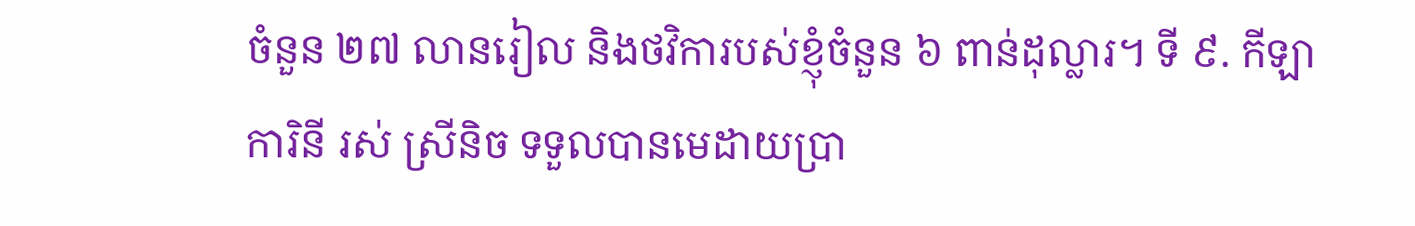ចំនួន ២៧ លានរៀល និងថវិការបស់ខ្ញុំចំនួន ៦ ពាន់ដុល្លារ។ ទី ៩. កីឡាការិនី រស់ ស្រីនិច ទទួលបានមេដាយប្រា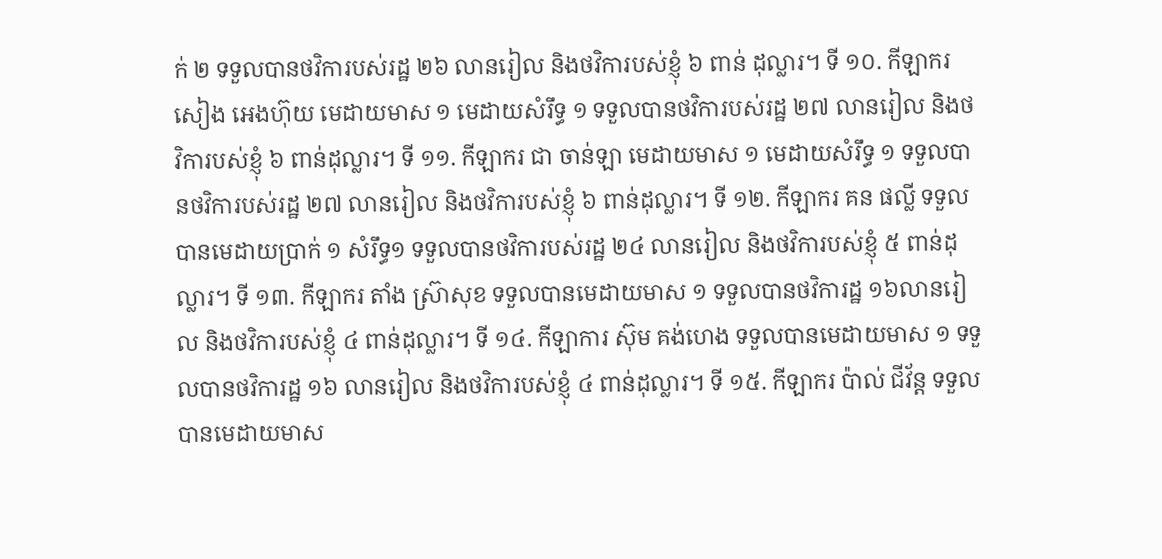ក់ ២ ទទួលបានថវិការបស់រដ្ឋ ២៦ លានរៀល និងថវិការបស់ខ្ញុំ ៦ ពាន់ ដុល្លារ។ ទី ១០. កីឡាករ សៀង អេងហ៊ុយ មេដាយមាស ១ មេដាយសំរឹទ្ធ ១ ទទួលបានថវិការបស់រដ្ឋ ២៧ លានរៀល និងថវិការបស់ខ្ញុំ ៦ ពាន់ដុល្លារ។ ទី ១១. កីឡាករ ជា ចាន់ឡា មេដាយមាស ១ មេដាយសំរឹទ្ធ ១ ទទួលបានថវិការបស់រដ្ឋ ២៧ លានរៀល និងថវិការបស់ខ្ញុំ ៦ ពាន់ដុល្លារ។ ទី ១២. កីឡាករ គន ផល្លី ទទួលបានមេដាយប្រាក់ ១ សំរឹទ្ធ១ ទទួលបានថវិការបស់រដ្ឋ ២៤ លានរៀល និងថវិការបស់ខ្ញុំ ៥ ពាន់ដុល្លារ។ ទី ១៣. កីឡាករ តាំង ស្រ៊ាសុខ ទទួលបានមេដាយមាស ១ ទទួលបានថវិការដ្ឋ ១៦លានរៀល និងថវិការបស់ខ្ញុំ ៤ ពាន់ដុល្លារ។ ទី ១៤. កីឡាការ ស៊ុម គង់ហេង ទទួលបានមេដាយមាស ១ ទទួលបានថវិការដ្ឋ ១៦ លានរៀល និងថវិការបស់ខ្ញុំ ៤ ពាន់ដុល្លារ។ ទី ១៥. កីឡាករ ប៉ាល់ ជីវ័ន្ដ ទទួលបានមេដាយមាស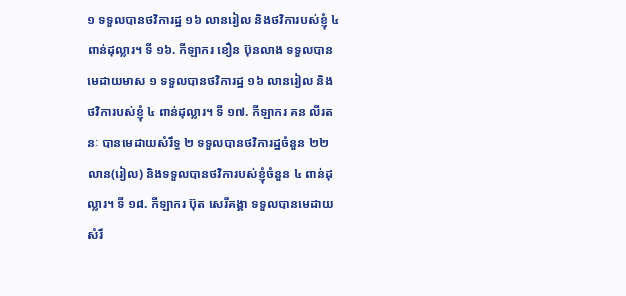១ ទទួលបានថវិការដ្ឋ ១៦ លានរៀល និងថវិការបស់ខ្ញុំ ៤ ពាន់ដុល្លារ។ ទី ១៦. កីឡាករ ខឿន ប៊ុនលាង ទទួលបានមេដាយមាស ១ ទទួលបានថវិការដ្ឋ ១៦ លានរៀល និងថវិការបស់ខ្ញុំ ៤ ពាន់ដុល្លារ។ ទី ១៧. កីឡាករ គន លីរតនៈ បានមេដាយសំរឹទ្ធ ២ ទទួលបានថវិការដ្ឋចំនួន ២២ លាន(រៀល) និងទទួលបានថវិការបស់ខ្ញុំចំនួន ៤ ពាន់ដុល្លារ។ ទី ១៨. កីឡាករ ប៊ុត សេរីគង្គា ទទួលបានមេដាយសំរឹ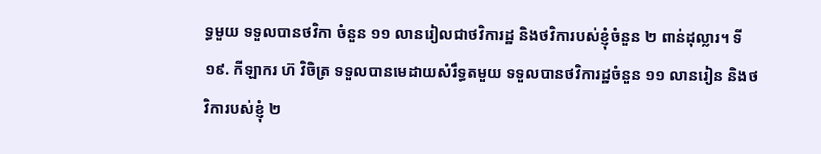ទ្ធមួយ ទទួលបានថវិកា ចំនួន ១១ លានរៀលជាថវិការដ្ឋ និងថវិការបស់ខ្ញុំចំនួន ២ ពាន់ដុល្លារ។ ទី ១៩. កីឡាករ ហ៊ វិចិត្រ ទទួលបានមេដាយសំរឹទ្ធតមួយ ទទួលបានថវិការដ្ឋចំនួន ១១ លានរៀន និងថវិការបស់ខ្ញុំ ២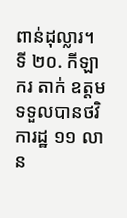ពាន់ដុល្លារ។ ទី ២០. កីឡាករ តាក់ ឧត្តម ទទួលបានថវិការដ្ឋ ១១ លាន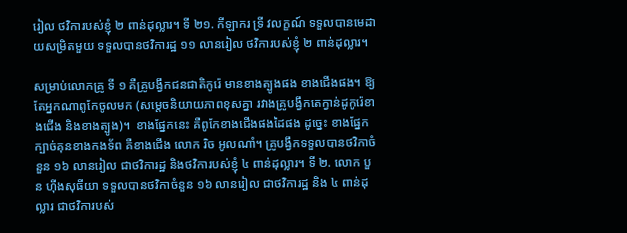រៀល ថវិការបស់ខ្ញុំ ២ ពាន់ដុល្លារ។ ទី ២១. កីឡាករ ទ្រី វលក្ខណ៍ ទទួលបានមេដាយសម្រិតមួយ ទទួលបានថវិការដ្ឋ ១១ លានរៀល ថវិការបស់ខ្ញុំ ២ ពាន់ដុល្លារ។

សម្រាប់លោកគ្រូ ទី ១ គឺគ្រូបង្វឹកជនជាតិកូរ៉េ មានខាងត្បូងផង ខាងជើងផង។ ឱ្យតែអ្នកណាពូកែចូលមក (សម្តេចនិយាយភាពខុសគ្នា រវាងគ្រូបង្វឹកតេក្វាន់ដូកូរ៉េខាងជើង និងខាងត្បូង)។  ខាងផ្នែកនេះ គឺពូកែខាងជើងផងដៃផង ដូច្នេះ ខាងផ្នែកក្បាច់គុនខាងកងទ័ព គឺខាងជើង លោក រិច អូលណាំ។ គ្រូបង្វឹកទទួលបានថវិកាចំនួន ១៦ លានរៀល ជាថវិការដ្ឋ និងថវិការបស់ខ្ញុំ ៤ ពាន់ដុល្លារ។ ទី ២. លោក បួន ហ៊ីងសុធីយា ទទួលបានថវិកាចំនួន ១៦ លានរៀល ជាថវិការដ្ឋ និង ៤ ពាន់ដុល្លារ ជាថវិការបស់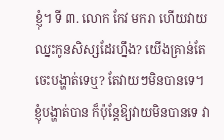ខ្ញុំ។ ទី ៣. លោក កែវ មករា ហើយវាយឈ្នះកូនសិស្សដែរហ្នឹង? យើងគ្រាន់តែចេះបង្ហាត់ទេឬ? តែវាយៗមិនបានទេ។ ខ្ញុំបង្ហាត់បាន ក៏ប៉ុន្តែឱ្យវាយមិនបានទេ វា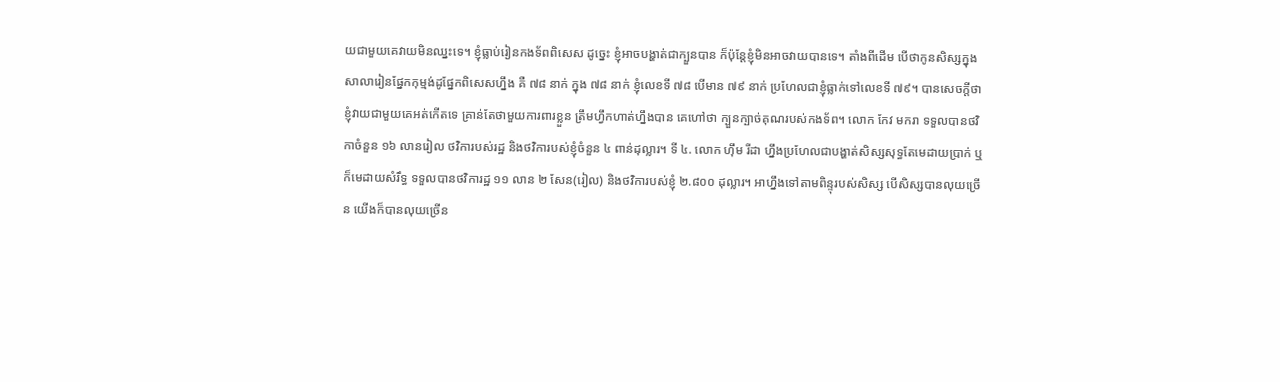យជាមួយគេវាយមិនឈ្នះទេ។ ខ្ញុំធ្លាប់រៀនកងទ័ពពិសេស ដូច្នេះ ខ្ញុំអាចបង្ហាត់ជាក្បួនបាន ក៏ប៉ុន្តែខ្ញុំមិនអាចវាយបានទេ។ តាំងពីដើម បើថាកូនសិស្សក្នុងសាលារៀនផ្នែកកុម្មង់ដូផ្នែកពិសេសហ្នឹង គឺ ៧៨ នាក់ ក្នុង ៧៨ នាក់ ខ្ញុំលេខទី ៧៨ បើមាន ៧៩ នាក់ ប្រហែលជាខ្ញុំធ្លាក់ទៅលេខទី ៧៩។ បានសេចក្តីថា ខ្ញុំវាយជាមួយគេអត់កើតទេ គ្រាន់តែថាមួយការពារខ្លួន ត្រឹមហ្វឹកហាត់ហ្នឹងបាន គេហៅថា ក្បួនក្បាច់គុណរបស់កងទ័ព។ លោក កែវ មករា ទទួលបានថវិកាចំនួន ១៦ លានរៀល ថវិការបស់រដ្ឋ និងថវិការបស់ខ្ញុំចំនួន ៤ ពាន់ដុល្លារ។ ទី ៤. លោក ហ៊ឹម រីដា ហ្នឹងប្រហែលជាបង្ហាត់សិស្សសុទ្ធតែមេដាយប្រាក់ ឬក៏មេដាយសំរឹទ្ធ ទទួលបានថវិការដ្ឋ ១១ លាន ២ សែន(រៀល) និងថវិការបស់ខ្ញុំ ២.៨០០ ដុល្លារ។ អាហ្នឹងទៅតាមពិន្ទុរបស់សិស្ស បើសិស្សបានលុយច្រើន យើងក៏បានលុយច្រើន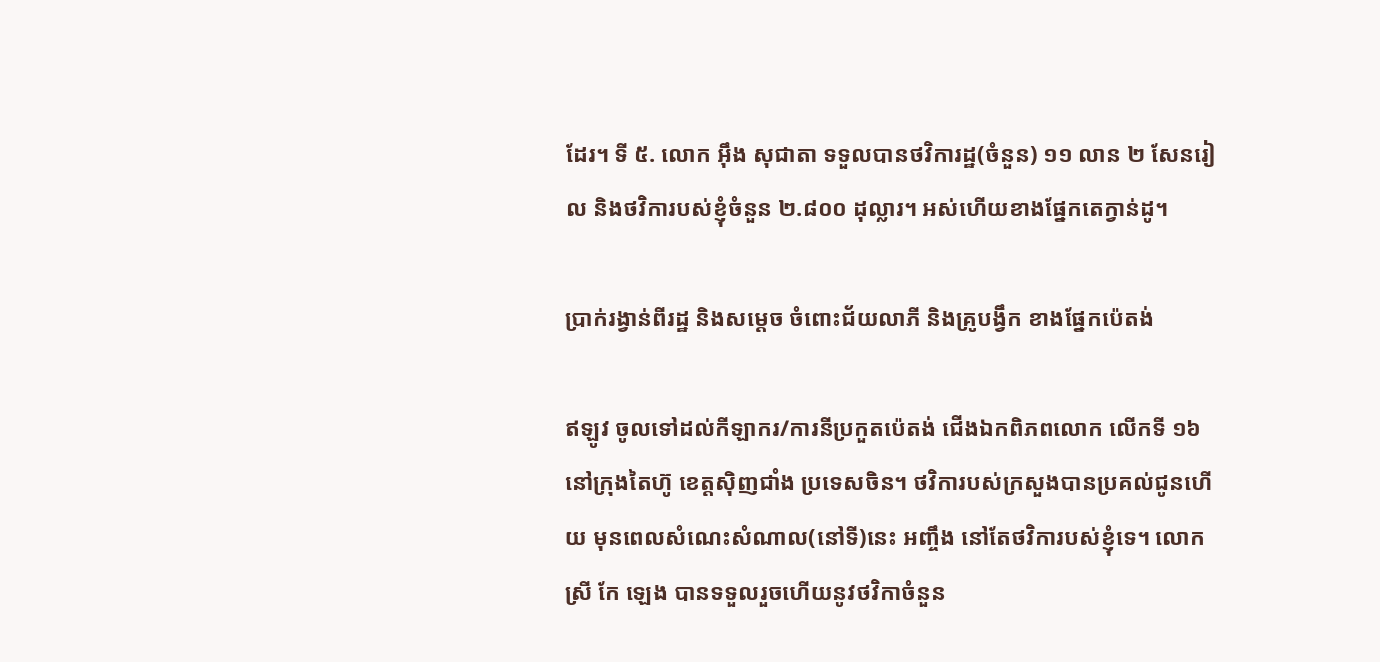ដែរ។ ទី ៥. លោក អ៊ឹង សុជាតា ទទួលបានថវិការដ្ឋ(ចំនួន) ១១ លាន ២ សែនរៀល និងថវិការបស់ខ្ញុំចំនួន ២.៨០០ ដុល្លារ។ អស់ហើយខាងផ្នែកតេក្វាន់ដូ។

ប្រាក់រង្វាន់ពីរដ្ឋ និងសម្តេច ចំពោះជ័យលាភី និងគ្រូបង្វឹក ខាងផ្នែកប៉េតង់

ឥឡូវ ចូលទៅដល់កីឡាករ/ការនីប្រកួតប៉េតង់ ជើងឯកពិភពលោក លើកទី ១៦ នៅក្រុងតៃហ៊ូ ខេត្តស៊ិញជាំង ប្រទេសចិន។ ថវិការបស់ក្រសួងបានប្រគល់ជូនហើយ មុនពេលសំណេះសំណាល(នៅទី)នេះ អញ្ចឹង នៅតែថវិការបស់ខ្ញុំទេ។ លោកស្រី កែ ឡេង បានទទួលរួចហើយនូវថវិកាចំនួន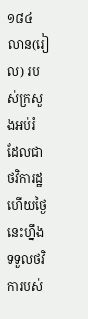១៨៤ លាន(រៀល) របស់ក្រសួងអប់រំ ដែលជាថវិការដ្ឋ ហើយថ្ងៃនេះហ្នឹងទទួលថវិការបស់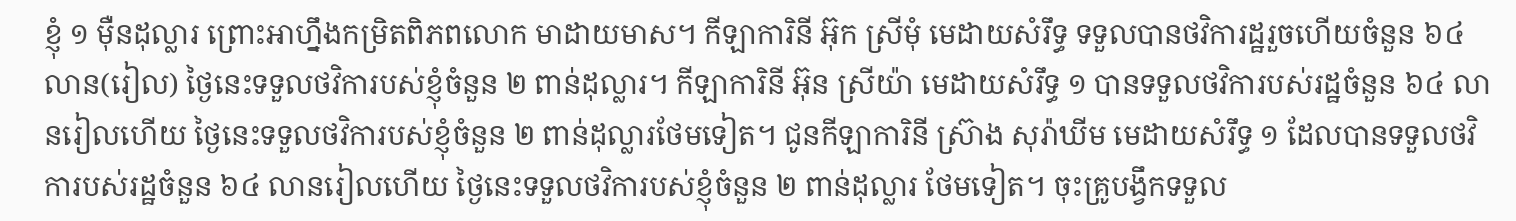ខ្ញុំ ១ ម៉ឺនដុល្លារ ព្រោះអាហ្នឹងកម្រិតពិភពលោក មាដាយមាស។ កីឡាការិនី អ៊ុក ស្រីមុំ មេដាយសំរឹទ្ធ ទទួលបានថវិការដ្ឋរួចហើយចំនួន ៦៤ លាន(រៀល) ថ្ងៃនេះទទួលថវិការបស់ខ្ញុំចំនួន ២ ពាន់ដុល្លារ។ កីឡាការិនី អ៊ុន ស្រីយ៉ា មេដាយសំរឹទ្ធ ១ បានទទួលថវិការបស់រដ្ឋចំនួន ៦៤ លានរៀលហើយ ថ្ងៃនេះទទួលថវិការបស់ខ្ញុំចំនួន ២ ពាន់ដុល្លារថែមទៀត។ ជូនកីឡាការិនី ស្រ៊ាង សុរ៉ាឃីម មេដាយសំរឹទ្ធ ១ ដែលបានទទួលថវិការបស់រដ្ឋចំនួន ៦៤ លានរៀលហើយ ថ្ងៃនេះទទួលថវិការបស់ខ្ញុំចំនួន ២ ពាន់ដុល្លារ ថែមទៀត។ ចុះគ្រូបង្វឹកទទួល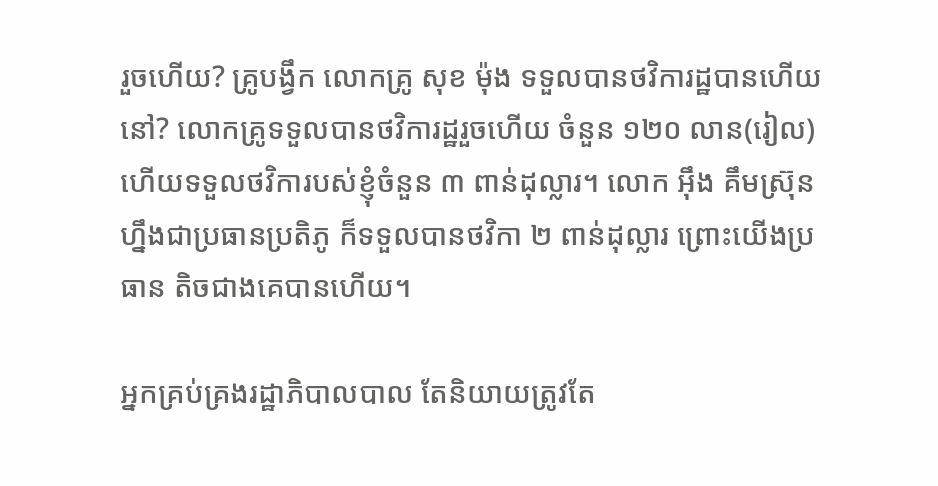រួចហើយ? គ្រូបង្វឹក លោកគ្រូ សុខ ម៉ុង ទទួលបានថវិការដ្ឋបានហើយនៅ? លោកគ្រូទទួលបានថវិការដ្ឋរួចហើយ ចំនួន ១២០ លាន(រៀល) ហើយទទួលថវិការបស់ខ្ញុំចំនួន ៣ ពាន់ដុល្លារ។ លោក អ៊ឹង គឹមស្រ៊ុន ហ្នឹងជាប្រធានប្រតិភូ ក៏ទទួលបានថវិកា ២ ពាន់ដុល្លារ ព្រោះយើងប្រធាន តិចជាងគេបានហើយ។

អ្នកគ្រប់គ្រងរដ្ឋាភិបាលបាល តែនិយាយត្រូវតែ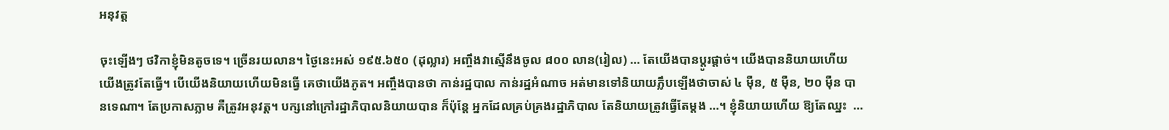អនុវត្ត

ចុះឡើងៗ ថវិកាខ្ញុំមិនតូចទេ។ ច្រើនរយលាន។ ថ្ងៃនេះអស់ ១៩៥.៦៥០ (ដុល្លារ) អញ្ចឹងវាស្មើនឹងចូល ៨០០ លាន(រៀល) … តែយើងបានប្តូរផ្ដាច់។ យើងបាននិយាយហើយ យើងត្រូវតែធ្វើ។ បើយើងនិយាយហើយមិនធ្វើ គេថាយើងភូត។ អញ្ចឹងបានថា កាន់រដ្ឋបាល កាន់រដ្ឋអំណាច អត់មានទៅនិយាយភ្លឹបឡើងថាចាស់ ៤ ម៉ឺន, ៥ ម៉ឺន, ២០ ម៉ឺន បានទេណា។ តែប្រកាសភ្លាម គឺត្រូវអនុវត្ត។ បក្សនៅក្រៅរដ្ឋាភិបាលនិយាយបាន ក៏ប៉ុន្តែ អ្នកដែលគ្រប់គ្រងរដ្ឋាភិបាល តែនិយាយត្រូវធ្វើតែម្ដង …។ ខ្ញុំនិយាយហើយ ឱ្យតែឈ្នះ  …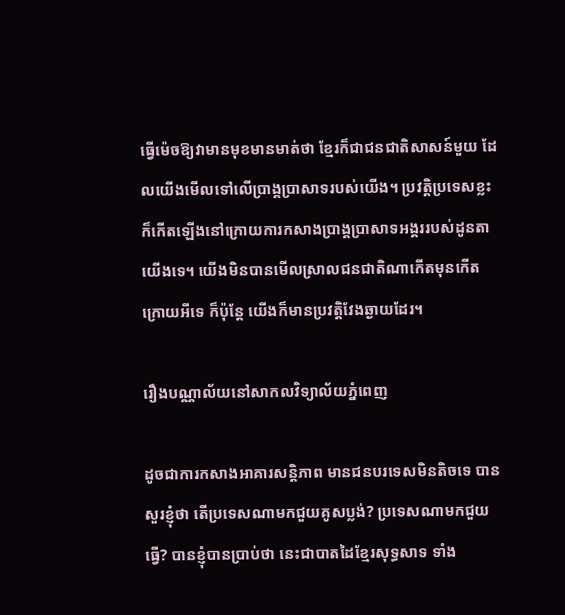ធ្វើម៉េចឱ្យវាមានមុខមានមាត់ថា ខ្មែរក៏ជាជនជាតិសាសន៍មួយ ដែលយើងមើលទៅលើប្រាង្គប្រាសាទរបស់យើង។ ប្រវត្តិប្រទេសខ្លះ ក៏កើតឡើងនៅក្រោយការកសាងប្រាង្គប្រាសាទអង្គររបស់ដូនតាយើងទេ។ យើងមិនបានមើលស្រាលជនជាតិណាកើតមុនកើតក្រោយអីទេ ក៏ប៉ុន្តែ យើងក៏មានប្រវត្តិវែងឆ្ងាយដែរ។

រឿងបណ្ណាល័យនៅសាកលវិទ្យាល័យភ្នំពេញ

ដូចជាការកសាងអាគារសន្តិភាព មានជនបរទេសមិនតិចទេ បានសួរខ្ញុំថា តើប្រទេសណាមកជួយគូសប្លង់? ប្រទេសណាមកជួយធ្វើ? បានខ្ញុំបានប្រាប់ថា នេះជាបាតដៃខ្មែរសុទ្ធសាទ ទាំង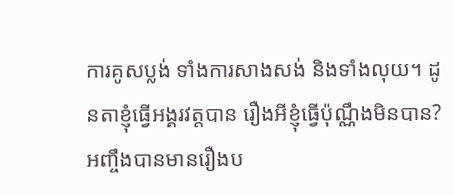ការគូសប្លង់ ទាំងការសាងសង់ និងទាំងលុយ។ ដូនតាខ្ញុំធ្វើអង្គរវត្តបាន រឿងអីខ្ញុំធ្វើប៉ុណ្ណឹងមិនបាន? អញ្ចឹងបានមានរឿងប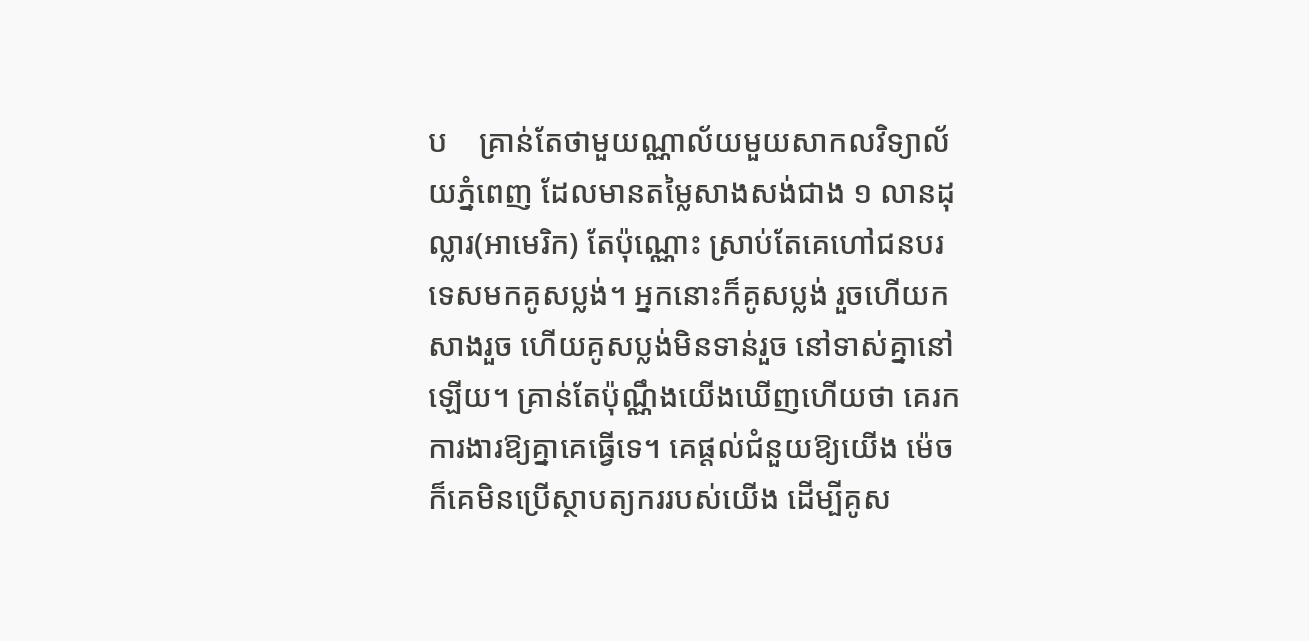ប    គ្រាន់តែថាមួយណ្ណាល័យមួយសាកលវិទ្យាល័យភ្នំពេញ ដែលមានតម្លៃសាងសង់ជាង ១ លានដុល្លារ(អាមេរិក) តែប៉ុណ្ណោះ ស្រាប់តែគេហៅជនបរទេសមកគូសប្លង់។ អ្នកនោះក៏គូសប្លង់ រួចហើយកសាងរួច ហើយគូសប្លង់មិនទាន់រួច នៅទាស់គ្នានៅឡើយ។ គ្រាន់តែប៉ុណ្ណឹងយើងឃើញហើយថា គេរកការងារឱ្យគ្នាគេធ្វើទេ។ គេផ្តល់ជំនួយឱ្យយើង ម៉េចក៏គេមិនប្រើស្ថាបត្យកររបស់យើង ដើម្បីគូស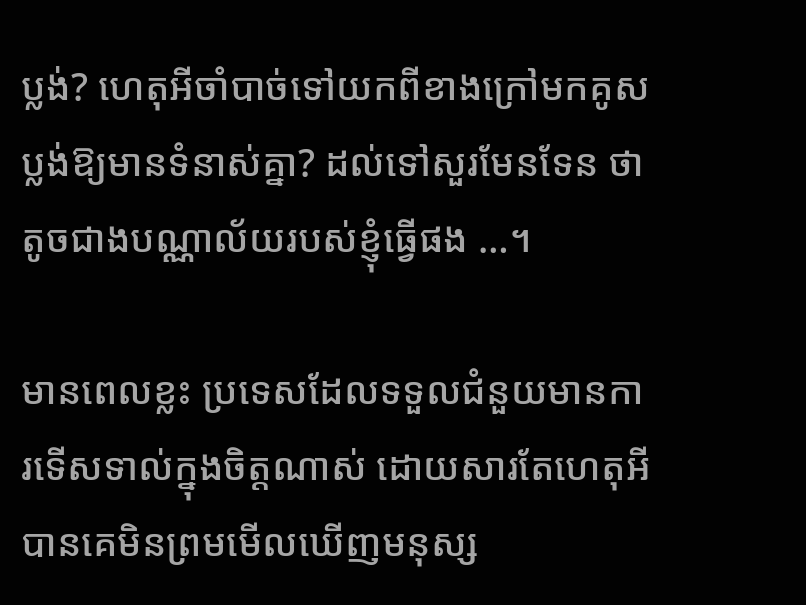ប្លង់? ហេតុអីចាំបាច់ទៅយកពីខាងក្រៅមកគូសប្លង់ឱ្យមានទំនាស់គ្នា? ដល់ទៅសួរមែនទែន ថាតូចជាងបណ្ណាល័យរបស់ខ្ញុំធ្វើផង …។

មានពេលខ្លះ ប្រទេសដែលទទួលជំនួយមានការទើសទាល់ក្នុងចិត្តណាស់ ដោយសារតែហេតុអីបានគេមិនព្រមមើលឃើញមនុស្ស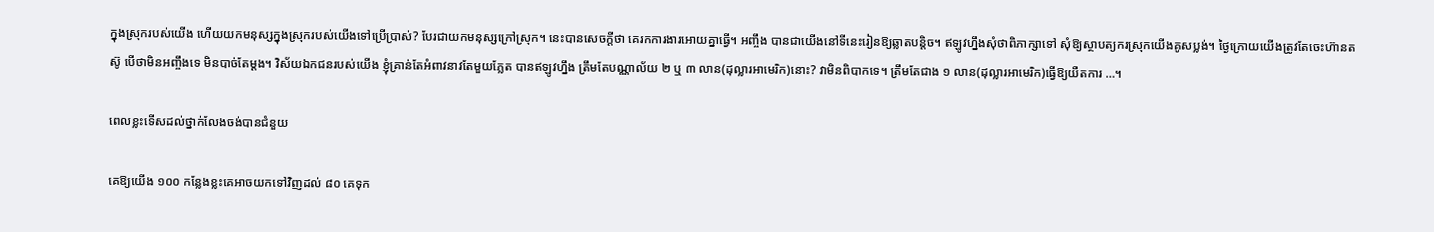ក្នុងស្រុករបស់យើង ហើយយកមនុស្សក្នុងស្រុករបស់យើងទៅប្រើប្រាស់? បែរជាយកមនុស្សក្រៅស្រុក។ នេះបានសេចក្តីថា គេរកការងារអោយគ្នាធ្វើ។ អញ្ចឹង បានជាយើងនៅទីនេះរៀនឱ្យឆ្លាតបន្តិច។ ឥឡូវហ្នឹងសុំថាពិភាក្សាទៅ សុំឱ្យស្ថាបត្យករស្រុកយើងគូសប្លង់។ ថ្ងៃក្រោយយើងត្រូវតែចេះហ៊ានតស៊ូ បើថាមិនអញ្ចឹងទេ មិនបាច់តែម្តង។ វិស័យឯកជនរបស់យើង ខ្ញុំគ្រាន់តែអំពាវនាវតែមួយភ្លែត បានឥឡូវហ្នឹង ត្រឹមតែបណ្ណាល័យ ២ ឬ ៣ លាន(ដុល្លារអាមេរិក)នោះ? វាមិនពិបាកទេ។ ត្រឹមតែជាង ១ លាន(ដុល្លារអាមេរិក)ធ្វើឱ្យយឺតការ …។

ពេលខ្លះទើសដល់ថ្នាក់លែងចង់បានជំនួយ

គេឱ្យយើង ១០០ កន្លែងខ្លះគេអាចយកទៅវិញដល់ ៨០ គេទុក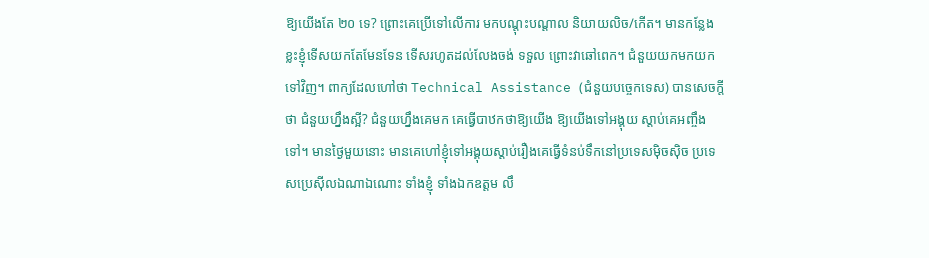ឱ្យយើងតែ ២០ ទេ? ព្រោះគេប្រើទៅលើការ មកបណ្តុះបណ្តាល និយាយលិច/កើត។ មានកន្លែងខ្លះខ្ញុំទើសយកតែមែនទែន ទើសរហូតដល់លែងចង់ ទទួល ព្រោះវាឆៅពេក។ ជំនួយយកមកយកទៅវិញ។ ពាក្យដែលហៅថា Technical Assistance (ជំនួយបច្ចេកទេស) បានសេចក្តីថា ជំនួយហ្នឹងស្អី? ជំនួយហ្នឹងគេមក គេធ្វើបាឋកថាឱ្យយើង ឱ្យយើងទៅអង្គុយ ស្តាប់គេអញ្ចឹងទៅ។ មានថ្ងៃមួយនោះ មានគេហៅខ្ញុំទៅអង្គុយស្តាប់រឿងគេធ្វើទំនប់ទឹកនៅប្រទេសម៉ិចស៊ិច ប្រទេសប្រេស៊ីលឯណាឯណោះ ទាំងខ្ញុំ ទាំងឯកឧត្តម លឹ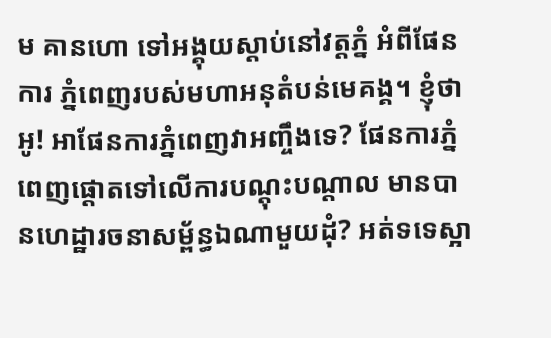ម គានហោ ទៅអង្គុយស្តាប់នៅវត្តភ្នំ អំពីផែនការ ភ្នំពេញរបស់មហាអនុតំបន់មេគង្គ។ ខ្ញុំថា អូ! អាផែនការភ្នំពេញវាអញ្ចឹងទេ? ផែនការភ្នំពេញផ្តោតទៅលើការបណ្តុះបណ្តាល មានបានហេដ្ឋារចនាសម្ព័ន្ធឯណាមួយដុំ? អត់ទទេស្អា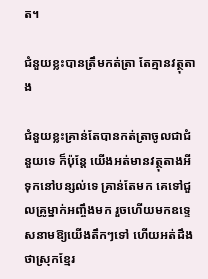ត។

ជំនួយខ្លះបានត្រឹមកត់ត្រា តែគ្មានវត្ថុតាង

ជំនួយខ្លះគ្រាន់តែបានកត់ត្រាចូលជាជំនួយទេ ក៏ប៉ុន្តែ យើងអត់មានវត្ថុតាងអីទុកនៅបន្សល់ទេ គ្រាន់តែមក គេទៅជួលគ្រូម្នាក់អញ្ចឹងមក រួចហើយមកឧទ្ទេសនាមឱ្យយើងតឹកៗទៅ ហើយអត់ដឹងថាស្រុកខ្មែរ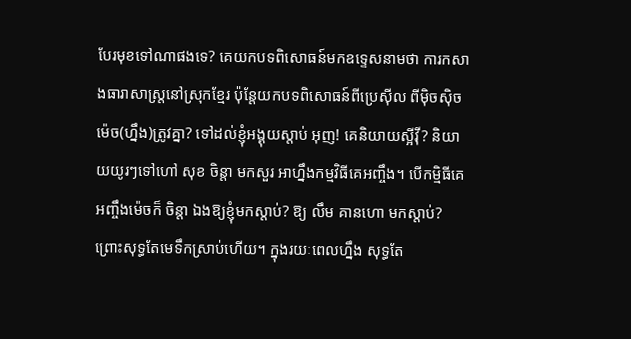បែរមុខទៅណាផងទេ? គេយកបទពិសោធន៍មកឧទ្ទេសនាមថា ការកសាងធារាសាស្ត្រនៅស្រុកខ្មែរ ប៉ុន្តែយកបទពិសោធន៍ពីប្រេស៊ីល ពីម៉ិចស៊ិច ម៉េច(ហ្នឹង)ត្រូវគ្នា? ទៅដល់ខ្ញុំអង្គុយស្តាប់ អុញ! គេនិយាយស្អីវ៉ី? និយាយយូរៗទៅហៅ សុខ ចិន្តា មកសួរ អាហ្នឹងកម្មវិធីគេអញ្ចឹង។ បើកម្មិធីគេអញ្ចឹងម៉េចក៏ ចិន្តា ឯងឱ្យខ្ញុំមកស្តាប់? ឱ្យ លឹម គានហោ មកស្តាប់? ព្រោះសុទ្ធតែមេទឹកស្រាប់ហើយ។ ក្នុងរយៈពេលហ្នឹង សុទ្ធតែ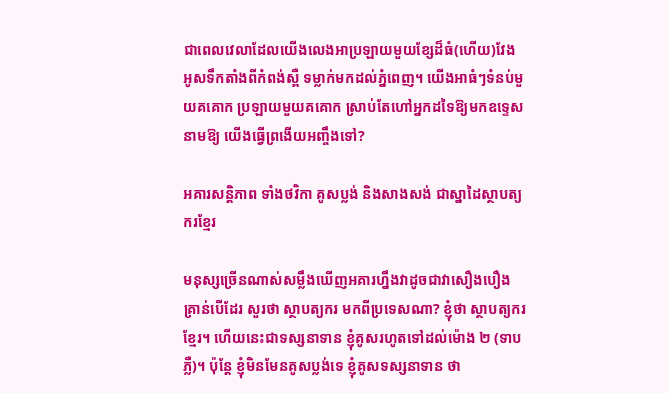ជាពេលវេលាដែលយើងលេងអាប្រឡាយមួយខ្សែដ៏ធំ(ហើយ)វែង អូសទឹកតាំងពីកំពង់ស្ពឺ ទម្លាក់មកដល់ភ្នំពេញ។ យើងអាធំៗទំនប់មួយគគោក ប្រឡាយមួយគគោក ស្រាប់តែហៅអ្នកដទៃឱ្យមកឧទ្ទេសនាមឱ្យ យើងធ្វើព្រងើយអញ្ចឹងទៅ?

អគារសន្តិភាព ទាំងថវិកា គូសប្លង់ និងសាងសង់ ជាស្នាដៃស្ថាបត្យករខ្មែរ

មនុស្សច្រើនណាស់សម្លឹងឃើញអគារហ្នឹងវាដូចជាវាសឿងបឿងគ្រាន់បើដែរ សួរថា ស្ថាបត្យករ មកពីប្រទេសណា? ខ្ញុំថា ស្ថាបត្យករខ្មែរ។ ហើយនេះជាទស្សនាទាន ខ្ញុំគូសរហូតទៅដល់ម៉ោង ២ (ទាបភ្លឺ)។ ប៉ុន្តែ ខ្ញុំមិនមែនគូសប្លង់ទេ ខ្ញុំគូសទស្សនាទាន ថា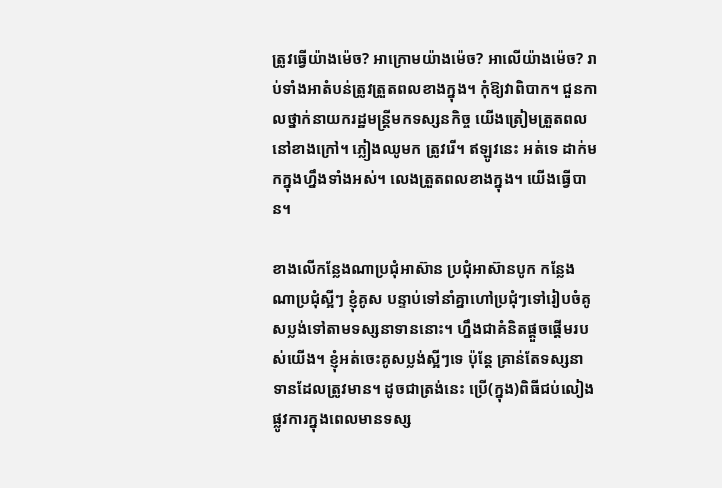ត្រូវធ្វើយ៉ាងម៉េច? អាក្រោមយ៉ាងម៉េច? អាលើយ៉ាងម៉េច? រាប់ទាំងអាតំបន់ត្រូវត្រួតពលខាងក្នុង។ កុំឱ្យវាពិបាក។ ជួនកាលថ្នាក់នាយករដ្ឋមន្ត្រីមកទស្សនកិច្ច យើងត្រៀមត្រួតពលនៅខាងក្រៅ។ ភ្លៀងឈូមក ត្រូវរើ។ ឥឡូវនេះ អត់ទេ ដាក់មកក្នុងហ្នឹងទាំងអស់។ លេងត្រួតពលខាងក្នុង។ យើងធ្វើបាន។

ខាងលើកន្លែងណាប្រជុំអាស៊ាន ប្រជុំអាស៊ានបូក កន្លែងណាប្រជុំស្អីៗ ខ្ញុំគូស បន្ទាប់ទៅនាំគ្នាហៅប្រជុំៗទៅរៀបចំគូសប្លង់ទៅតាមទស្សនាទាននោះ។ ហ្នឹងជាគំនិតផ្តួចផ្តើមរបស់យើង។ ខ្ញុំអត់ចេះគូសប្លង់ស្អីៗទេ ប៉ុន្តែ គ្រាន់តែទស្សនាទានដែលត្រូវមាន។ ដូចជាត្រង់នេះ ប្រើ(ក្នុង)ពិធីជប់លៀងផ្លូវការក្នុងពេលមានទស្ស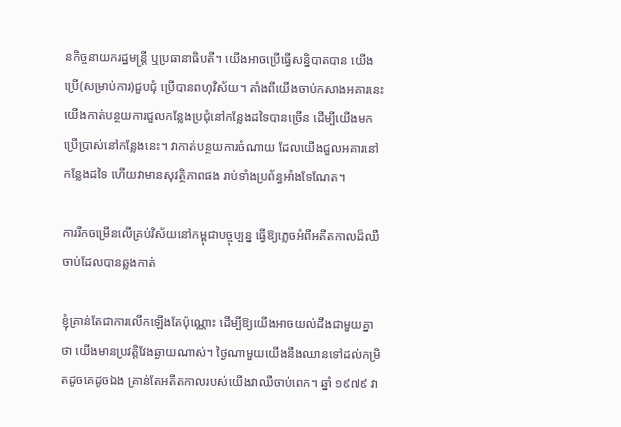នកិច្ចនាយករដ្ឋមន្ត្រី ឬប្រធានាធិបតី។ យើងអាចប្រើធ្វើសន្និបាតបាន យើងប្រើ(សម្រាប់ការ)ជួបជុំ ប្រើបានពហុវិស័យ។ តាំងពីយើងចាប់កសាងអគារនេះ យើងកាត់បន្ថយការជួលកន្លែងប្រជុំនៅកន្លែងដទៃបានច្រើន ដើម្បីយើងមកប្រើប្រាស់នៅកន្លែងនេះ។ វាកាត់បន្ថយការចំណាយ ដែលយើងជួលអគារនៅកន្លែងដទៃ ហើយវាមានសុវត្ថិភាពផង រាប់ទាំងប្រព័ន្ធអាំងទែណែត។

ការរីកចម្រើនលើគ្រប់វិស័យនៅកម្ពុជាបច្ចុប្បន្ន ធ្វើឱ្យភ្លេចអំពីអតីតកាលដ៏ឈឺចាប់ដែលបានឆ្លងកាត់

ខ្ញុំគ្រាន់តែជាការលើកឡើងតែប៉ុណ្ណោះ ដើម្បីឱ្យយើងអាចយល់ដឹងជាមួយគ្នាថា យើងមានប្រវត្តិវែងឆ្ងាយណាស់។ ថ្ងៃណាមួយយើងនឹងឈានទៅដល់កម្រិតដូចគេដូចឯង គ្រាន់តែអតីតកាលរបស់យើងវាឈឺចាប់ពេក។ ឆ្នាំ ១៩៧៩ វា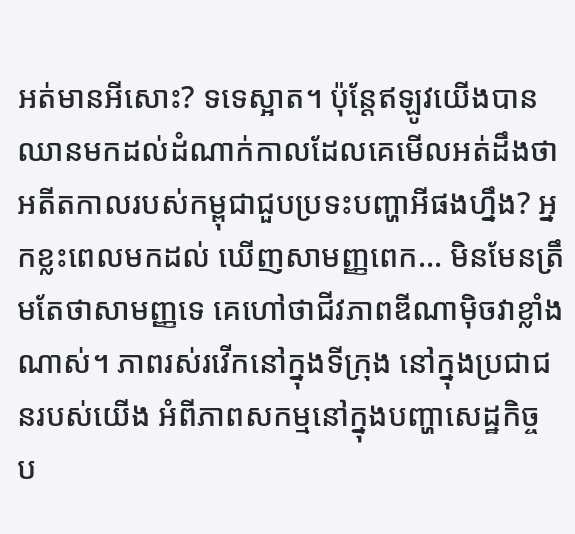អត់មានអីសោះ? ទទេស្អាត។ ប៉ុន្តែឥឡូវយើងបានឈានមកដល់ដំណាក់កាលដែលគេមើលអត់ដឹងថា អតីតកាលរបស់កម្ពុជាជួបប្រទះបញ្ហាអីផងហ្នឹង? អ្នកខ្លះពេលមកដល់ ឃើញសាមញ្ញពេក… មិនមែនត្រឹមតែថាសាមញ្ញទេ គេហៅថាជីវភាពឌីណាម៉ិចវាខ្លាំងណាស់។ ភាពរស់រវើកនៅក្នុងទីក្រុង នៅក្នុងប្រជាជនរបស់យើង អំពីភាពសកម្មនៅក្នុងបញ្ហាសេដ្ឋកិច្ច ប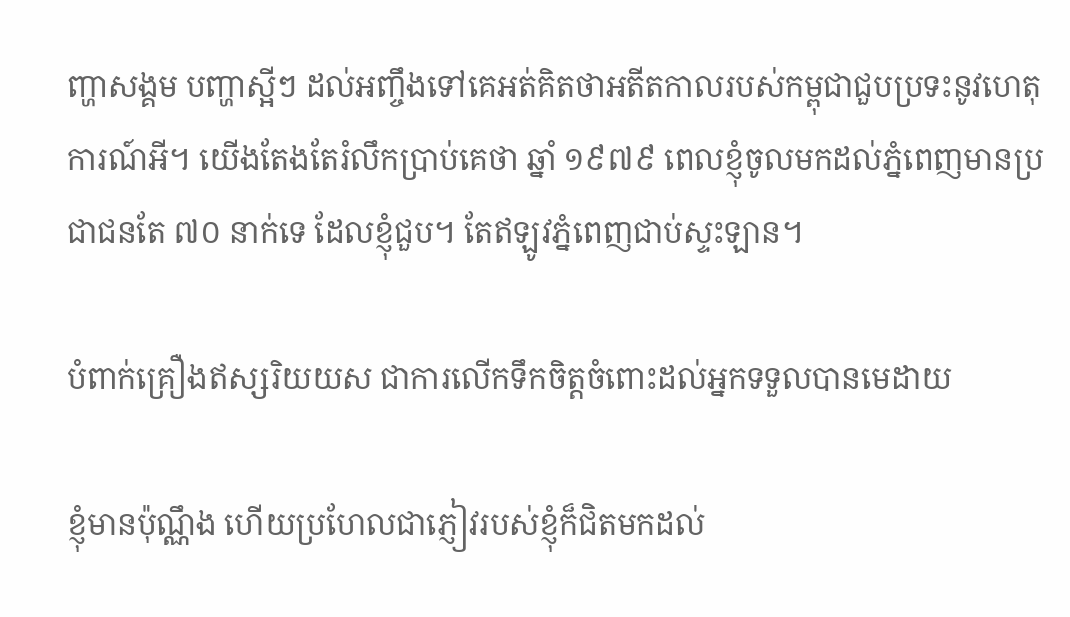ញ្ហាសង្គម បញ្ហាស្អីៗ ដល់អញ្ចឹងទៅគេអត់គិតថាអតីតកាលរបស់កម្ពុជាជួបប្រទះនូវហេតុការណ៍អី។ យើងតែងតែរំលឹកប្រាប់គេថា ឆ្នាំ ១៩៧៩ ពេលខ្ញុំចូលមកដល់ភ្នំពេញមានប្រជាជនតែ ៧០ នាក់ទេ ដែលខ្ញុំជួប។ តែឥឡូវភ្នំពេញជាប់ស្ទះឡាន។

បំពាក់គ្រឿងឥស្សរិយយស ជាការលើកទឹកចិត្តចំពោះដល់អ្នកទទួលបានមេដាយ

ខ្ញុំមានប៉ុណ្ណឹង ហើយប្រហែលជាភ្ញៀវរបស់ខ្ញុំក៏ជិតមកដល់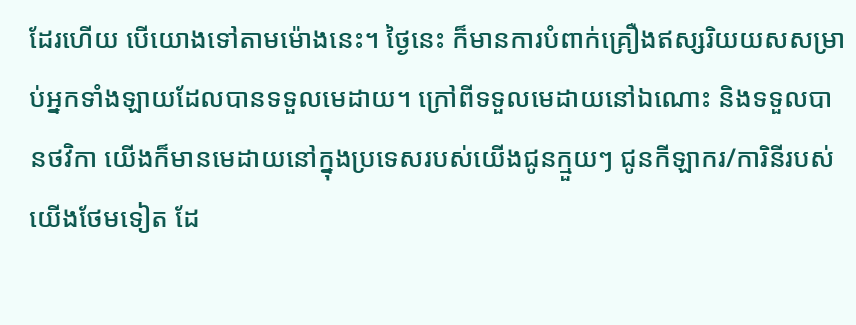ដែរហើយ បើយោងទៅតាមម៉ោងនេះ។ ថ្ងៃនេះ ក៏មានការបំពាក់គ្រឿងឥស្សរិយយសសម្រាប់អ្នកទាំងឡាយដែលបានទទួលមេដាយ។ ក្រៅពីទទួលមេដាយនៅឯណោះ និងទទួលបានថវិកា យើងក៏មានមេដាយនៅក្នុងប្រទេសរបស់យើងជូនក្មួយៗ ជូនកីឡាករ/ការិនីរបស់យើងថែមទៀត ដែ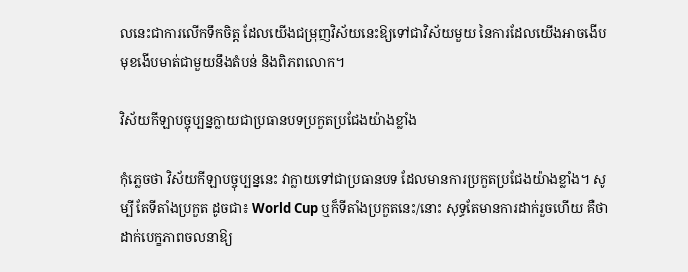លនេះជាការលើកទឹកចិត្ត ដែលយើងជម្រុញវិស័យនេះឱ្យទៅជាវិស័យមួយ នៃការដែលយើងអាចងើបមុខងើបមាត់ជាមួយនឹងតំបន់ និងពិភពលោក។

វិស័យកីឡាបច្ចុប្បន្នក្លាយជាប្រធានបទប្រកួតប្រជែងយ៉ាងខ្លាំង

កុំភ្លេចថា វិស័យកីឡាបច្ចុប្បន្ននេះ វាក្លាយទៅជាប្រធានបទ ដែលមានការប្រកួតប្រជែងយ៉ាងខ្លាំង។ សូម្បី តែទីតាំងប្រកួត ដូចជា៖ World Cup ឬក៏ទីតាំងប្រកួតនេះ/នោះ សុទ្ធតែមានការដាក់រួចហើយ គឺថា ដាក់បេក្ខភាពចលនាឱ្យ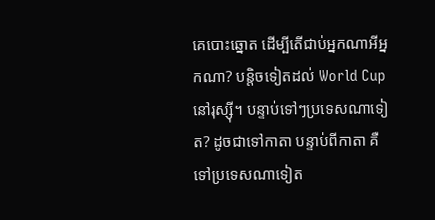គេបោះឆ្នោត ដើម្បីតើជាប់អ្នកណាអីអ្នកណា? បន្តិចទៀតដល់ World Cup នៅរុស្ស៊ី។ បន្ទាប់ទៅៗប្រទេសណាទៀត? ដូចជាទៅកាតា បន្ទាប់ពីកាតា គឺទៅប្រទេសណាទៀត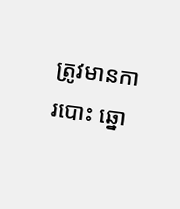ត្រូវមានការបោះ ឆ្នោ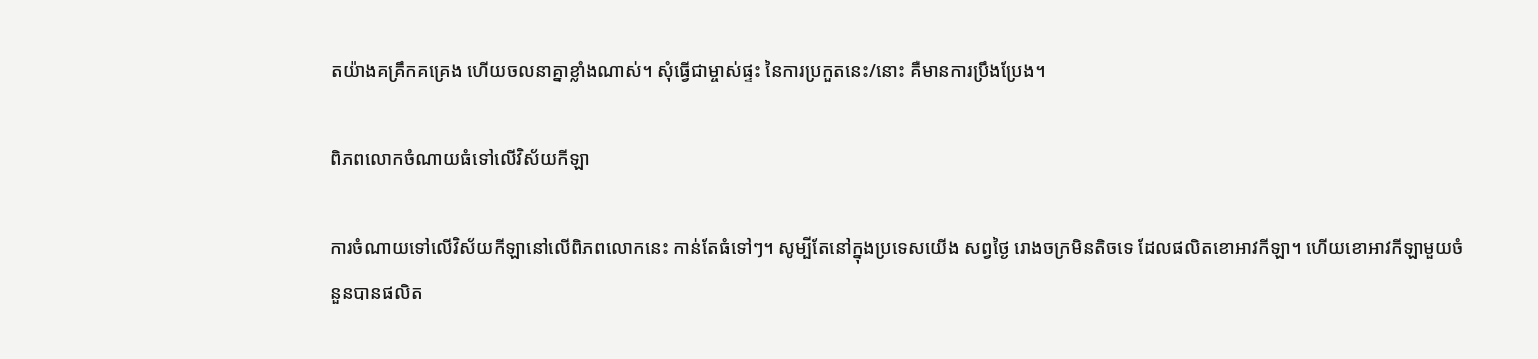តយ៉ាងគគ្រឹកគគ្រេង ហើយចលនាគ្នាខ្លាំងណាស់។ សុំធ្វើជាម្ចាស់ផ្ទះ នៃការប្រកួតនេះ/នោះ គឺមានការប្រឹងប្រែង។

ពិភពលោកចំណាយធំទៅលើវិស័យកីឡា

ការចំណាយទៅលើវិស័យកីឡានៅលើពិភពលោកនេះ កាន់តែធំទៅៗ។ សូម្បីតែនៅក្នុងប្រទេសយើង សព្វថ្ងៃ រោងចក្រមិនតិចទេ ដែលផលិតខោអាវកីឡា។ ហើយខោអាវកីឡាមួយចំនួនបានផលិត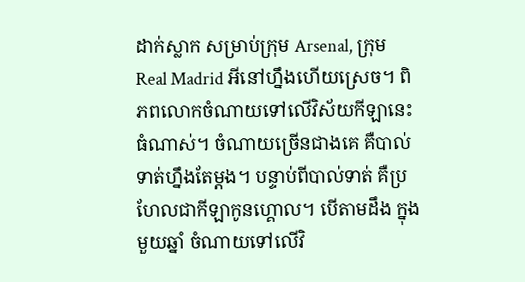ដាក់ស្លាក សម្រាប់ក្រុម Arsenal, ក្រុម Real Madrid អីនៅហ្នឹងហើយស្រេច។ ពិភពលោកចំណាយទៅលើវិស័យកីឡានេះធំណាស់។ ចំណាយច្រើនជាងគេ គឺបាល់ទាត់ហ្នឹងតែម្តង។ បន្ទាប់ពីបាល់ទាត់ គឺប្រហែលជាកីឡាកូនហ្គោល។ បើតាមដឹង ក្នុងមួយឆ្នាំ ចំណាយទៅលើវិ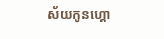ស័យកូនហ្គោ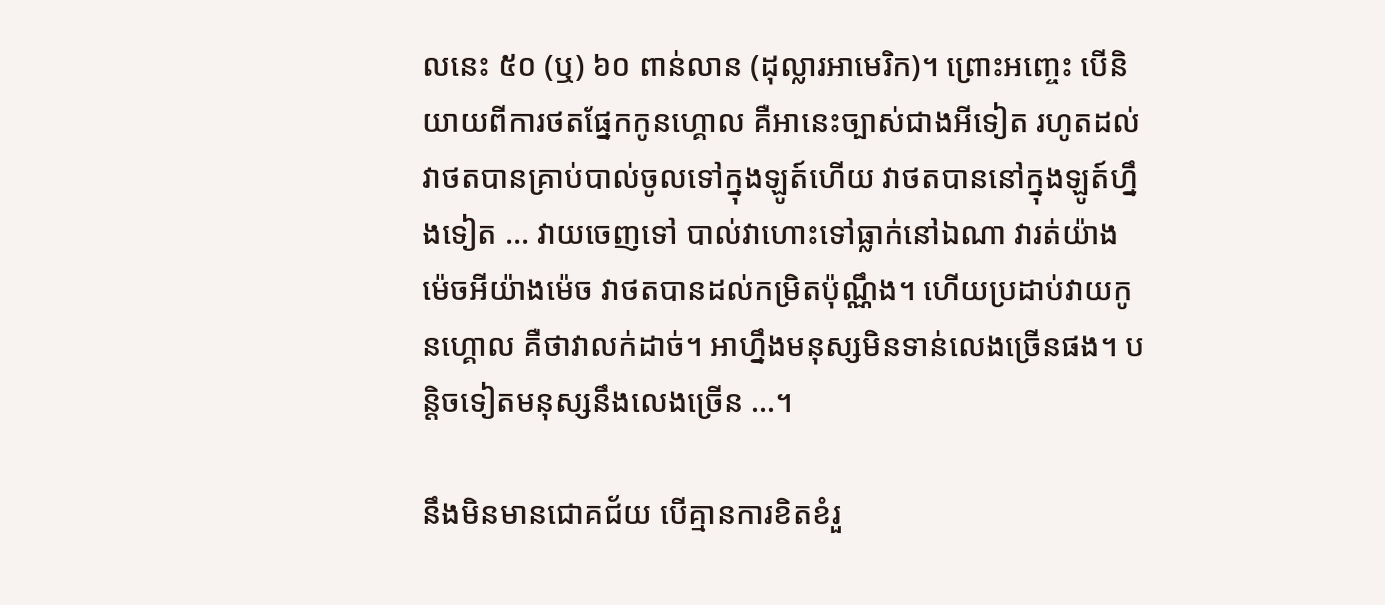លនេះ ៥០ (ឬ) ៦០ ពាន់លាន (ដុល្លារអាមេរិក)។ ព្រោះអញ្ចេះ បើនិយាយពីការថតផ្នែកកូនហ្គោល គឺអានេះច្បាស់ជាងអីទៀត រហូតដល់វាថតបានគ្រាប់បាល់ចូលទៅក្នុងឡូត៍ហើយ វាថតបាននៅក្នុងឡូត៍ហ្នឹងទៀត … វាយចេញទៅ បាល់វាហោះទៅធ្លាក់នៅឯណា វារត់យ៉ាងម៉េចអីយ៉ាងម៉េច វាថតបានដល់កម្រិតប៉ុណ្ណឹង។ ហើយប្រដាប់វាយកូនហ្គោល គឺថាវាលក់ដាច់។ អាហ្នឹងមនុស្សមិនទាន់លេងច្រើនផង។ បន្តិចទៀតមនុស្សនឹងលេងច្រើន …។

នឹងមិនមានជោគជ័យ បើគ្មានការខិតខំរួ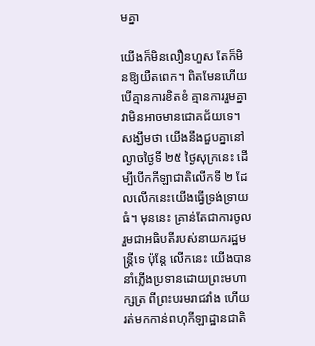មគ្នា

យើងក៏មិនលឿនហួស តែក៏មិនឱ្យយឺតពេក។ ពិតមែនហើយ បើគ្មានការខិតខំ គ្មានការរួមគ្នា វាមិនអាចមានជោគជ័យទេ។ សង្ឃឹមថា យើងនឹងជួបគ្នានៅល្ងាចថ្ងៃទី ២៥ ថ្ងៃសុក្រនេះ ដើម្បីបើកកីឡាជាតិលើកទី ២ ដែលលើកនេះយើងធ្វើទ្រង់ទ្រាយធំ។ មុននេះ គ្រាន់តែជាការចូលរួមជាអធិបតីរបស់នាយករដ្ឋមន្ត្រីទេ ប៉ុន្តែ លើកនេះ យើងបាននាំភ្លើងប្រទានដោយព្រះមហាក្សត្រ ពីព្រះបរមរាជវាំង ហើយរត់មកកាន់ពហុកីឡាដ្ឋានជាតិ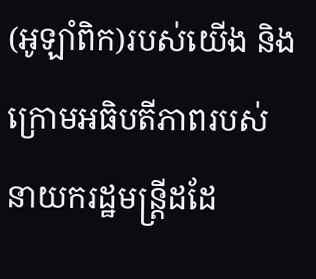(អូឡាំពិក)របស់យើង និងក្រោមអធិបតីភាពរបស់នាយករដ្ឋមន្ត្រីដដែ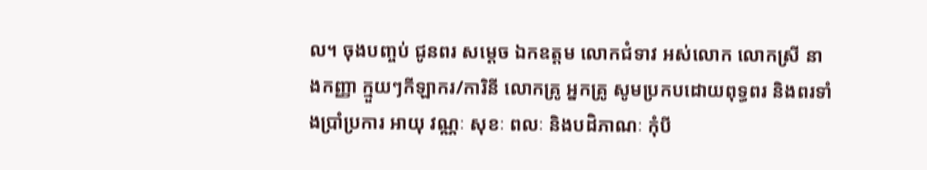ល។ ចុងបញ្ចប់ ជូនពរ សម្តេច ឯកឧត្តម លោកជំទាវ អស់លោក លោកស្រី នាងកញ្ញា ក្មួយៗកីឡាករ/ការិនី លោកគ្រូ អ្នកគ្រូ សូមប្រកបដោយពុទ្ធពរ និងពរទាំងប្រាំប្រការ អាយុ វណ្ណៈ សុខៈ ពលៈ និងបដិភាណៈ កុំបី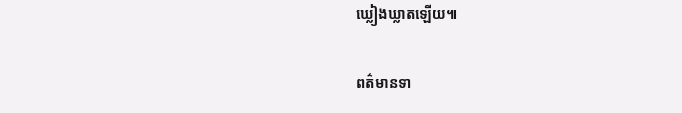ឃ្លៀងឃ្លាតឡើយ៕

ពត៌មានទា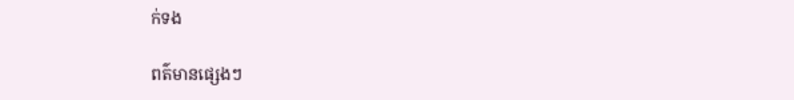ក់ទង

ពត៌មានផ្សេងៗ